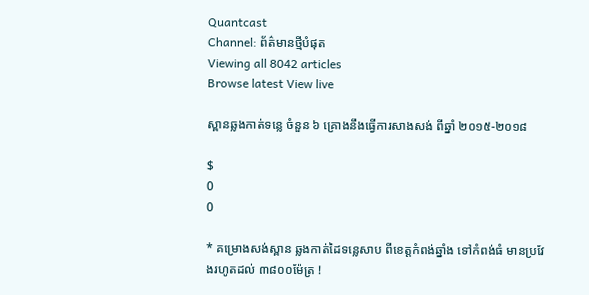Quantcast
Channel: ព័ត៌មានថ្មីបំផុត
Viewing all 8042 articles
Browse latest View live

ស្ពានឆ្លងកាត់ទន្លេ ចំនួន ៦ គ្រោងនឹងធ្វើការសាងសង់ ពីឆ្នាំ ២០១៥-២០១៨

$
0
0

* គម្រោងសង់ស្ពាន ឆ្លងកាត់ដៃទន្លេសាប ពីខេត្តកំពង់ឆ្នាំង ទៅកំពង់ធំ មានប្រវែងរហូតដល់ ៣៨០០ម៉ែត្រ !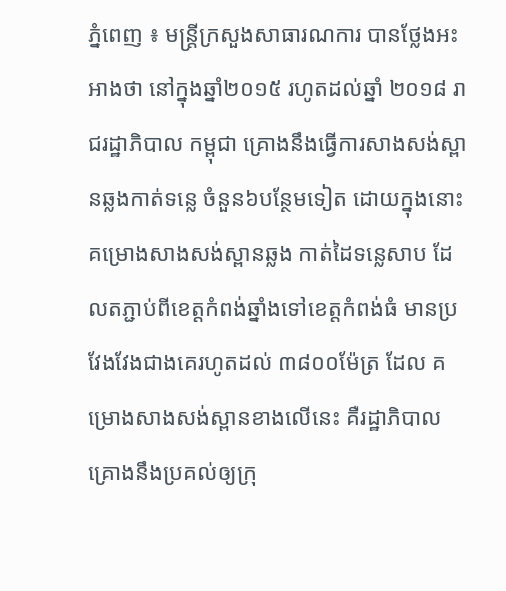ភ្នំពេញ ៖ មន្រ្តីក្រសួងសាធារណការ បានថ្លែងអះអាងថា នៅក្នុងឆ្នាំ២០១៥ រហូតដល់ឆ្នាំ ២០១៨ រាជរដ្ឋាភិបាល កម្ពុជា គ្រោងនឹងធ្វើការសាងសង់ស្ពានឆ្លងកាត់ទន្លេ ចំនួន៦បន្ថែមទៀត ដោយក្នុងនោះ គម្រោងសាងសង់ស្ពានឆ្លង កាត់ដៃទន្លេសាប ដែលតភ្ជាប់ពីខេត្តកំពង់ឆ្នាំងទៅខេត្តកំពង់ធំ មានប្រវែងវែងជាងគេរហូតដល់ ៣៨០០ម៉ែត្រ ដែល គម្រោងសាងសង់ស្ពានខាងលើនេះ គឺរដ្ឋាភិបាលគ្រោងនឹងប្រគល់ឲ្យក្រុ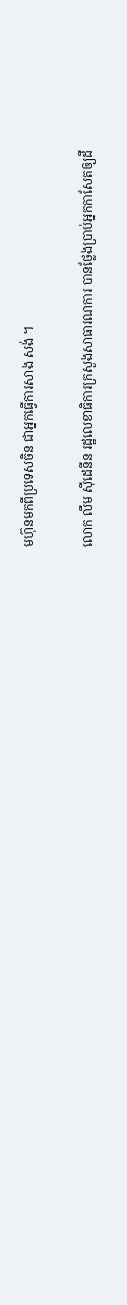មហ៊ុនមកពីប្រទេសចិន ជាអ្នកធ្វើការសាង សង់ ។

លោក លឹម ស៊ីដេនីន រដ្ឋលេខាធិការក្រសួងសាធារណការ បានថ្លែងប្រាប់អ្នកកាសែតឲ្យដឹ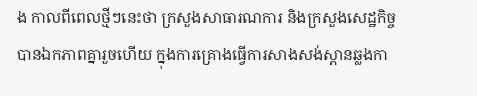ង កាលពីពេលថ្មីៗនេះថា ក្រសួងសាធារណការ និងក្រសួងសេដ្ឋកិច្ច បានឯកភាពគ្នារួចហើយ ក្នុងការគ្រោងធ្វើការសាងសង់ស្ពានឆ្លងកា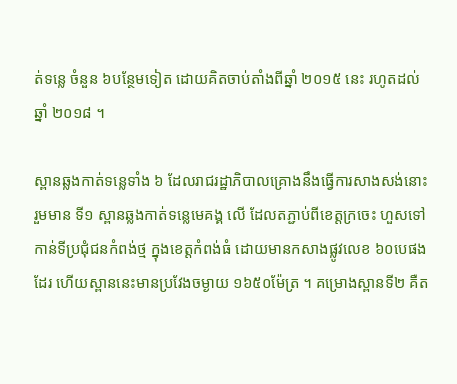ត់ទន្លេ ចំនួន ៦បន្ថែមទៀត ដោយគិតចាប់តាំងពីឆ្នាំ ២០១៥ នេះ រហូតដល់ឆ្នាំ ២០១៨ ។

ស្ពានឆ្លងកាត់ទន្លេទាំង ៦ ដែលរាជរដ្ឋាភិបាលគ្រោងនឹងធ្វើការសាងសង់នោះ រួមមាន ទី១ ស្ពានឆ្លងកាត់ទន្លេមេគង្គ លើ ដែលតភ្ជាប់ពីខេត្តក្រចេះ ហួសទៅកាន់ទីប្រជុំជនកំពង់ថ្ម ក្នុងខេត្តកំពង់ធំ ដោយមានកសាងផ្លូវលេខ ៦០បេផង ដែរ ហើយស្ពាននេះមានប្រវែងចម្ងាយ ១៦៥០ម៉ែត្រ ។ គម្រោងស្ពានទី២ គឺត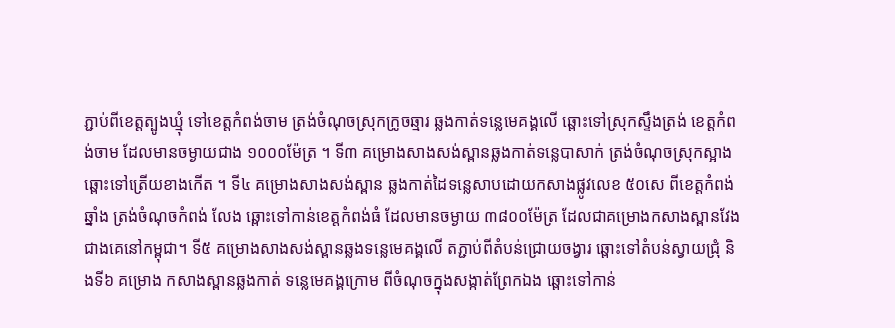ភ្ជាប់ពីខេត្តត្បូងឃ្មុំ ទៅខេត្តកំពង់ចាម ត្រង់ចំណុចស្រុកក្រូចឆ្មារ ឆ្លងកាត់ទន្លេមេគង្គលើ ឆ្ពោះទៅស្រុកស្ទឹងត្រង់ ខេត្តកំពង់ចាម ដែលមានចម្ងាយជាង ១០០០ម៉ែត្រ ។ ទី៣ គម្រោងសាងសង់ស្ពានឆ្លងកាត់ទន្លេបាសាក់ ត្រង់ចំណុចស្រុកស្អាង ឆ្ពោះទៅត្រើយខាងកើត ។ ទី៤ គម្រោងសាងសង់ស្ពាន ឆ្លងកាត់ដៃទន្លេសាបដោយកសាងផ្លូវលេខ ៥០សេ ពីខេត្តកំពង់ឆ្នាំង ត្រង់ចំណុចកំពង់ លែង ឆ្ពោះទៅកាន់ខេត្តកំពង់ធំ ដែលមានចម្ងាយ ៣៨០០ម៉ែត្រ ដែលជាគម្រោងកសាងស្ពានវែងជាងគេនៅកម្ពុជា។ ទី៥ គម្រោងសាងសង់ស្ពានឆ្លងទន្លេមេគង្គលើ តភ្ជាប់ពីតំបន់ជ្រោយចង្វារ ឆ្ពោះទៅតំបន់ស្វាយជ្រុំ និងទី៦ គម្រោង កសាងស្ពានឆ្លងកាត់ ទន្លេមេគង្គក្រោម ពីចំណុចក្នុងសង្កាត់ព្រែកឯង ឆ្ពោះទៅកាន់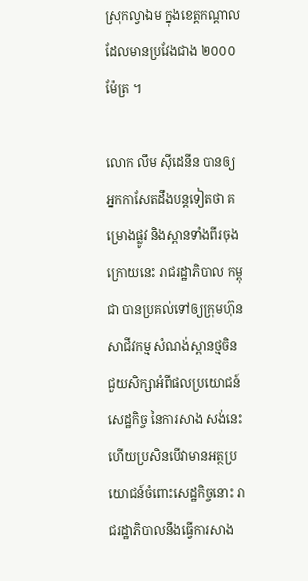ស្រុកល្វាឯម ក្នុងខេត្តកណ្តាល ដែលមានប្រវែងជាង ២០០០ម៉ែត្រ ។

លោក លឹម ស៊ីដេនីន បានឲ្យអ្នកកាសែតដឹងបន្តទៀតថា គម្រោងផ្លូវ និងស្ពានទាំងពីរចុងក្រោយនេះ រាជរដ្ឋាភិបាល កម្ពុជា បានប្រគល់ទៅឲ្យក្រុមហ៊ុនសាជីវកម្ម សំណង់ស្ពានថ្មចិន ជួយសិក្សាអំពីផលប្រយោជន៍សេដ្ឋកិច្ច នៃការសាង សង់នេះ ហើយប្រសិនបើវាមានអត្ថប្រយោជន៍ចំពោះសេដ្ឋកិច្ចនោះ រាជរដ្ឋាភិបាលនឹងធ្វើការសាង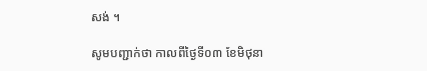សង់ ។

សូមបញ្ជាក់ថា កាលពីថ្ងៃទី០៣ ខែមិថុនា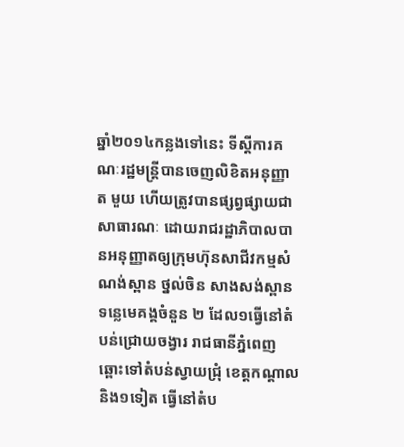ឆ្នាំ២០១៤កន្លងទៅនេះ ទីស្តីការគណៈរដ្ឋមន្រ្តីបានចេញលិខិតអនុញ្ញាត មួយ ហើយត្រូវបានផ្សព្វផ្សាយជាសាធារណៈ ដោយរាជរដ្ឋាភិបាលបានអនុញ្ញាតឲ្យក្រុមហ៊ុនសាជីវកម្មសំណង់ស្ពាន ថ្នល់ចិន សាងសង់ស្ពានទន្លេមេគង្គចំនួន ២ ដែល១ធ្វើនៅតំបន់ជ្រោយចង្វារ រាជធានីភ្នំពេញ ឆ្ពោះទៅតំបន់ស្វាយជ្រុំ ខេត្តកណ្តាល និង១ទៀត ធ្វើនៅតំប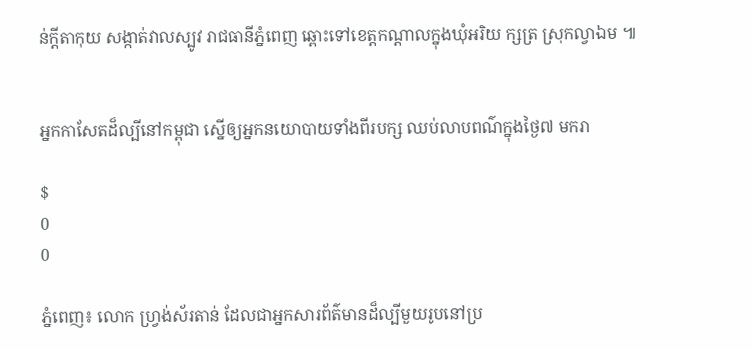ន់ក្តីតាកុយ សង្កាត់វាលស្បូវ រាជធានីភ្នំពេញ ឆ្ពោះទៅខេត្តកណ្តាលក្នុងឃុំអរិយ ក្សត្រ ស្រុកល្វាឯម ៕


អ្នកកាសែតដ៏ល្បីនៅកម្ពុជា ស្នើឲ្យអ្នកនយោបាយទាំងពីរបក្ស ឈប់លាបពណ៌ក្នុងថ្ងៃ៧ មករា

$
0
0

ភ្នំពេញ៖ លោក ហ្រ្វង់ស័រតាន់ ដែលជាអ្នកសារព័ត៌មានដ៏ល្បីមួយរូបនៅប្រ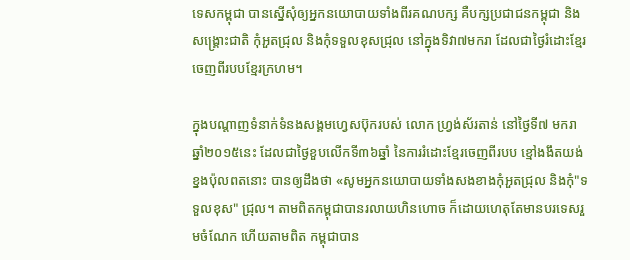ទេសកម្ពុជា បានស្នើសុំឲ្យអ្នកនយោបាយទាំងពីរគណបក្ស គឺបក្សប្រជាជនកម្ពុជា និងសង្រ្គោះជាតិ កុំអួតជ្រុល និងកុំទទួលខុសជ្រុល នៅក្នុងទិវា៧មករា ដែលជាថ្ងៃរំដោះខ្មែរចេញពីរបបខ្មែរក្រហម។

ក្នុងបណ្តាញទំនាក់ទំនងសង្គមហ្វេសប៊ុករបស់ លោក ហ្រ្វង់ស័រតាន់ នៅថ្ងៃទី៧ មករា ឆ្នាំ២០១៥នេះ ដែលជាថ្ងៃខួបលើកទី៣៦ឆ្នាំ នៃការរំដោះខ្មែរចេញពីរបប ខ្មៅងងឹតយង់ខ្នងប៉ុលពតនោះ បានឲ្យដឹងថា «សូមអ្នកនយោបាយទាំងសងខាងកុំអួតជ្រុល និងកុំ"ទទួលខុស" ជ្រុល។ តាមពិតកម្ពុជាបានរលាយហិនហោច ក៏ដោយហេតុតែមានបរទេសរួមចំណែក ហើយតាមពិត កម្ពុជាបាន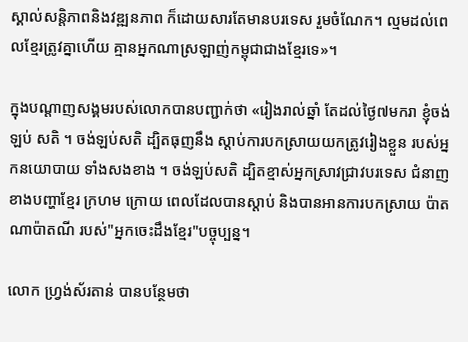ស្គាល់សន្តិភាពនិងវឌ្ឍនភាព ក៏ដោយសារតែមានបរទេស រួមចំណែក។ ល្មមដល់ពេលខ្មែរត្រូវគ្នាហើយ គ្មានអ្នកណាស្រឡាញ់កម្ពុជាជាងខ្មែរទេ»។

ក្នុងបណ្តាញសង្គមរបស់លោកបានបញ្ជាក់ថា «រៀងរាល់ឆ្នាំ តែដល់ថ្ងៃ៧មករា ខ្ញុំចង់ឡប់ សតិ ។ ចង់ឡប់សតិ ដ្បិតធុញនឹង ស្តាប់ការបកស្រាយយកត្រូវរៀងខ្លួន របស់អ្នកនយោបាយ ទាំងសងខាង ។ ចង់ឡប់សតិ ដ្បិតខ្មាស់អ្នកស្រាវជ្រាវបរទេស ជំនាញខាងបញ្ហាខ្មែរ ក្រហម ក្រោយ ពេលដែលបានស្តាប់ និងបានអានការបកស្រាយ ប៉ាតណាប៉ាតណី របស់"អ្នកចេះដឹងខ្មែរ"បច្ចុប្បន្ន។

លោក ហ្រ្វង់ស័រតាន់ បានបន្ថែមថា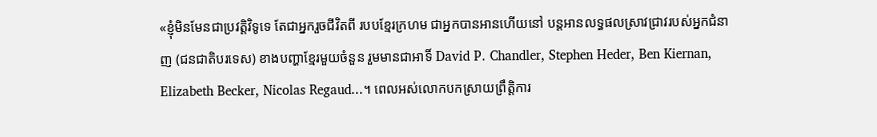«ខ្ញុំមិនមែនជាប្រវត្តិវិទូទេ តែជាអ្នករួចជីវិតពី របបខ្មែរក្រហម ជាអ្នកបានអានហើយនៅ បន្តអានលទ្ធផលស្រាវជ្រាវរបស់អ្នកជំនាញ (ជនជាតិបរទេស) ខាងបញ្ហាខ្មែរមួយចំនួន រួមមានជាអាទិ៍ David P. Chandler, Stephen Heder, Ben Kiernan, Elizabeth Becker, Nicolas Regaud...។ ពេលអស់លោកបកស្រាយព្រឹត្តិការ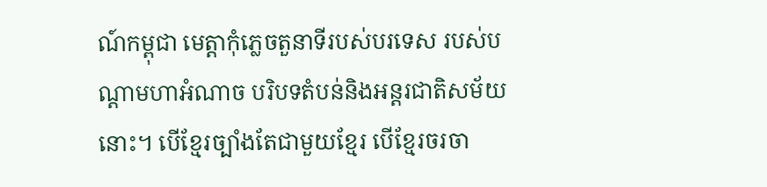ណ៍កម្ពុជា មេត្តាកុំភ្លេចតួនាទីរបស់បរទេស របស់បណ្តាមហាអំណាច បរិបទតំបន់និងអន្តរជាតិសម័យនោះ។ បើខ្មែរច្បាំងតែជាមួយខ្មែរ បើខ្មែរចរចា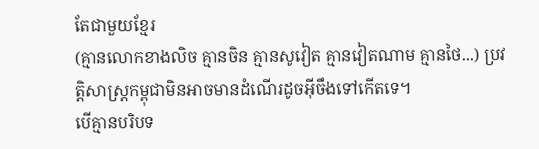តែជាមួយខ្មែរ
(គ្មានលោកខាងលិច គ្មានចិន គ្មានសូវៀត គ្មានវៀតណាម គ្មានថៃ...) ប្រវត្តិសាស្ត្រកម្ពុជាមិនអាចមានដំណើរដូចអ៊ីចឹងទៅកើតទេ។
បើគ្មានបរិបទ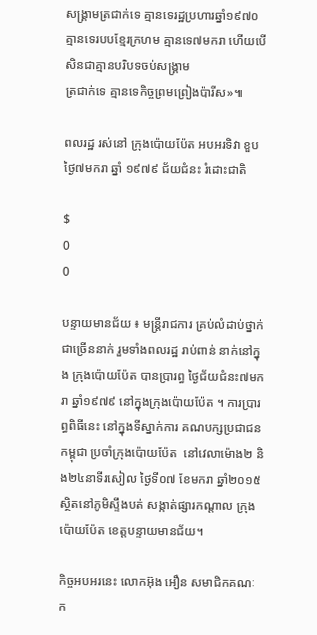សង្គ្រាមត្រជាក់ទេ គ្មានទេរដ្ឋប្រហារឆ្នាំ១៩៧០ គ្មានទេរបបខ្មែរក្រហម គ្មានទេ៧មករា ហើយបើសិនជាគ្មានបរិបទចប់សង្គ្រាម
ត្រជាក់ទេ គ្មានទេកិច្ចព្រមព្រៀងប៉ារីស»៕

ពលរដ្ឋ រស់នៅ ក្រុងប៉ោយប៉ែត អបអរទិវា ខួបថ្ងៃ៧មករា ឆ្នាំ ១៩៧៩ ជ័យជំនះ រំដោះជាតិ

$
0
0

បន្ទាយមានជ័យ ៖ មន្ត្រីរាជការ គ្រប់លំដាប់ថ្នាក់ ជាច្រើននាក់ រួមទាំងពលរដ្ឋ រាប់ពាន់ នាក់នៅក្នុង ក្រុងប៉ោយប៉ែត បានប្រារព្ធ ថ្ងៃជ័យជំនះ៧មករា ឆ្នាំ១៩៧៩ នៅក្នុងក្រុងប៉ោយប៉ែត ។ ការប្រារព្ធពិធីនេះ នៅក្នុងទីស្នាក់ការ គណបក្សប្រជាជនកម្ពុជា ប្រចាំក្រុងប៉ោយប៉ែត  នៅវេលាម៉ោង២ និង២៤នាទីរសៀល ថ្ងៃទី០៧ ខែមករា ឆ្នាំ២០១៥ ស្ថិតនៅភូមិស្ទឹងបត់ សង្កាត់ផ្សារកណ្តាល ក្រុងប៉ោយប៉ែត ខេត្តបន្ទាយមានជ័យ។

កិច្ចអបអរនេះ លោកអ៊ុង អឿន សមាជិកគណៈក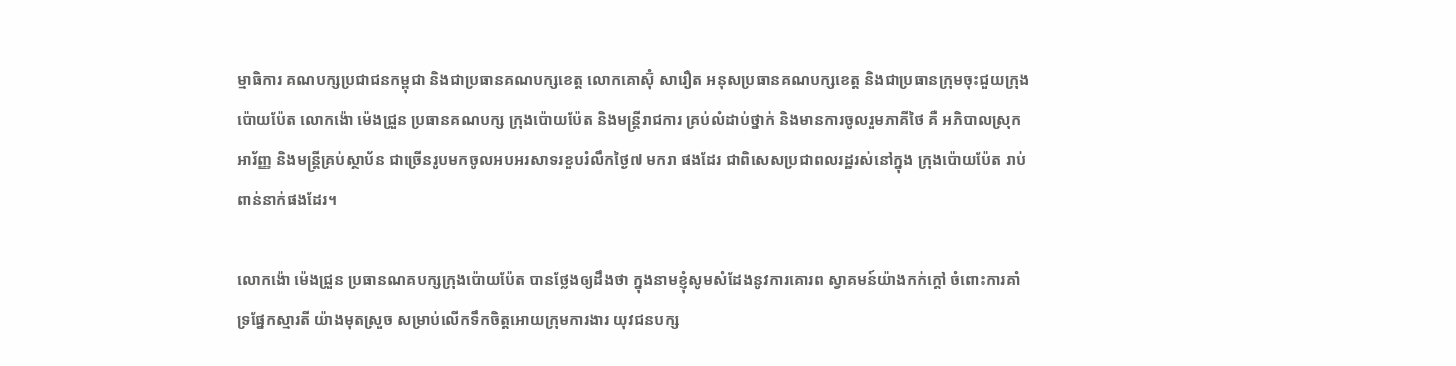ម្មាធិការ គណបក្សប្រជាជនកម្ពុជា និងជាប្រធានគណបក្សខេត្ត លោកគោស៊ុំ សារឿត អនុសប្រធានគណបក្សខេត្ត និងជាប្រធានក្រុមចុះជួយក្រុងប៉ោយប៉ែត លោកង៉ោ ម៉េងជ្រួន ប្រធានគណបក្ស ក្រុងប៉ោយប៉ែត និងមន្ត្រីរាជការ គ្រប់លំដាប់ថ្នាក់ និងមានការចូលរួមភាគីថៃ គឺ អភិបាលស្រុកអារ័ញ្ញ និងមន្ត្រីគ្រប់ស្ថាប័ន ជាច្រើនរូបមកចូលអបអរសាទរខួបរំលឹកថ្ងៃ៧ មករា ផងដែរ ជាពិសេសប្រជាពលរដ្ឋរស់នៅក្នុង ក្រុងប៉ោយប៉ែត រាប់ពាន់នាក់ផងដែរ។

លោកង៉ោ ម៉េងជ្រួន ប្រធានណគបក្សក្រុងប៉ោយប៉ែត បានថ្លែងឲ្យដឹងថា ក្នុងនាមខ្ញុំសូមសំដែងនូវការគោរព ស្វាគមន៍យ៉ាងកក់ក្តៅ ចំពោះការគាំទ្រផ្នែកស្មារតី យ៉ាងមុតស្រួច សម្រាប់លើកទឹកចិត្តអោយក្រុមការងារ យុវជនបក្ស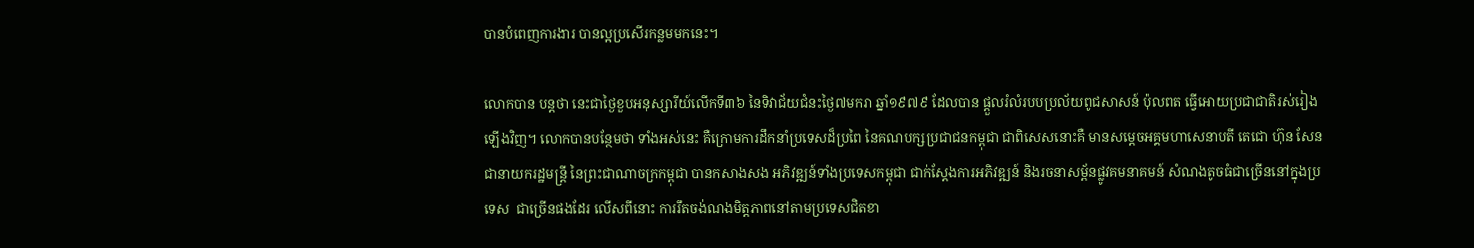បានបំពេញការងារ បានល្អប្រសើរកន្លមមកនេះ។

លោកបាន បន្តថា នេះជាថ្ងៃខួបអនុស្សារីយ៍លើកទី៣៦ នៃទិវាជ័យជំនះថ្ងៃ៧មករា ឆ្នាំ១៩៧៩ ដែលបាន ផ្តួលរំលំរបបប្រល័យពូជសាសន៍ ប៉ុលពត ធ្វើអោយប្រជាជាតិរស់រៀងឡើងវិញ។ លោកបានបន្ថែមថា ទាំងអស់នេះ គឺក្រោមការដឹកនាំប្រទេសដ៏ប្រពៃ នៃគណបក្សប្រជាជនកម្ពុជា ជាពិសេសនោះគឺ មានសម្តេចអគ្គមហាសេនាបតី តេជោ ហ៊ុន សែន ជានាយករដ្ឋមន្រ្តី នៃព្រះជាណាចក្រកម្ពុជា បានកសាងសង អភិវឌ្ឍន៍ទាំងប្រទេសកម្ពុជា ជាក់ស្តែងការអភិវឌ្ឍន៍ និងរចនាសម្ព័នផ្លូវគមនាគមន៍ សំណងតូចធំជាច្រើននៅក្នុងប្រទេស  ជាច្រើនផងដែរ លើសពីនោះ ការរឹតចង់ណងមិត្តភាពនៅតាមប្រទេសជិតខា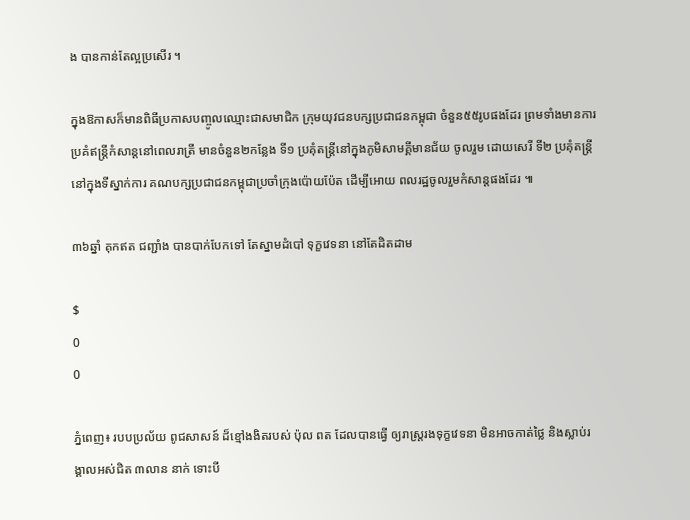ង បានកាន់តែល្អប្រសើរ ។

ក្នុងឱកាសក៏មានពិធីប្រកាសបញ្ចូលឈ្មោះជាសមាជិក ក្រុមយុវជនបក្សប្រជាជនកម្ពុជា ចំនួន៥៥រូបផងដែរ ព្រមទាំងមានការ ប្រគំឥន្ត្រីកំសាន្តនៅពេលរាត្រី មានចំនួន២កន្លែង ទី១ ប្រគុំតន្ត្រីនៅក្នុងភូមិសាមគ្គីមានជ័យ ចូលរួម ដោយសេរី ទី២ ប្រគុំតន្ត្រីនៅក្នុងទីស្នាក់ការ គណបក្សប្រជាជនកម្ពុជាប្រចាំក្រុងប៉ោយប៉ែត ដើម្បីអោយ ពលរដ្ឋចូលរួមកំសាន្តផងដែរ ៕

៣៦ឆ្នាំ គុកឥត ជញ្ជាំង បានបាក់បែកទៅ តែស្នាមដំបៅ ទុក្ខវេទនា នៅតែដិតដាម

$
0
0

ភ្នំពេញ៖ របបប្រល័យ ពូជសាសន៍ ដ៏ខ្មៅងងិតរបស់ ប៉ុល ពត ដែលបានធ្វើ ឲ្យរាស្រ្តរងទុក្ខវេទនា មិនអាចកាត់ថ្លៃ និងស្លាប់រង្គាលអស់ជិត ៣លាន នាក់ ទោះបី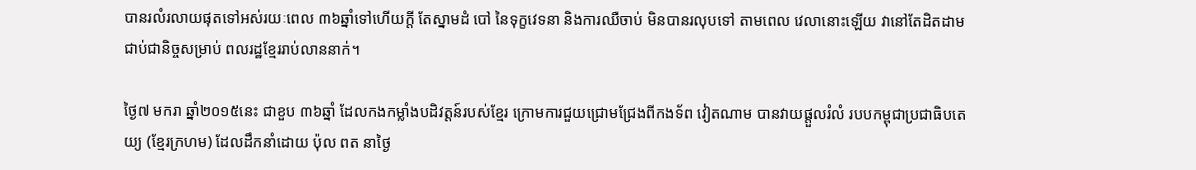បានរលំរលាយផុតទៅអស់រយៈពេល ៣៦ឆ្នាំទៅហើយក្តី តែស្នាមដំ បៅ នៃទុក្ខវេទនា និងការឈឺចាប់ មិនបានរលុបទៅ តាមពេល វេលានោះឡើយ វានៅតែដិតដាមជាប់ជានិច្ចសម្រាប់ ពលរដ្ឋខ្មែររាប់លាននាក់។

ថ្ងៃ៧ មករា ឆ្នាំ២០១៥នេះ ជាខួប ៣៦ឆ្នាំ ដែលកងកម្លាំងបដិវត្តន៍របស់ខ្មែរ ក្រោមការជួយជ្រោមជ្រែងពីកងទ័ព វៀតណាម បានវាយផ្តួលរំលំ របបកម្ពុជាប្រជាធិបតេយ្យ (ខ្មែរក្រហម) ដែលដឹកនាំដោយ ប៉ុល ពត នាថ្ងៃ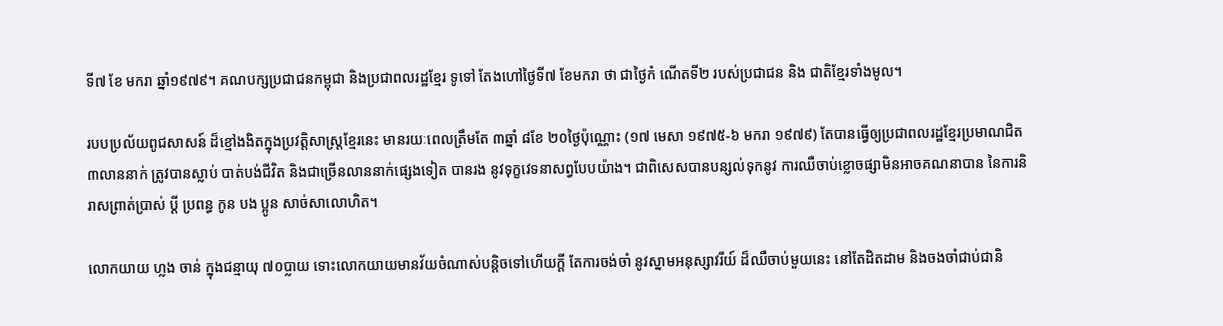ទី៧ ខែ មករា ឆ្នាំ១៩៧៩។ គណបក្សប្រជាជនកម្ពុជា និងប្រជាពលរដ្ឋខ្មែរ ទូទៅ តែងហៅថ្ងៃទី៧ ខែមករា ថា ជាថ្ងៃកំ ណើតទី២ របស់ប្រជាជន និង ជាតិខ្មែរទាំងមូល។

របបប្រល័យពូជសាសន៍ ដ៏ខ្មៅងងិតក្នុងប្រវត្តិសាស្រ្តខ្មែរនេះ មានរយៈពេលត្រឹមតែ ៣ឆ្នាំ ៨ខែ ២០ថ្ងៃប៉ុណ្ណោះ (១៧ មេសា ១៩៧៥-៦ មករា ១៩៧៩) តែបានធ្វើឲ្យប្រជាពលរដ្ឋខ្មែរប្រមាណជិត ៣លាននាក់ ត្រូវបានស្លាប់ បាត់បង់ជីវិត និងជាច្រើនលាននាក់ផ្សេងទៀត បានរង នូវទុក្ខវេទនាសព្វបែបយ៉ាង។ ជាពិសេសបានបន្សល់ទុកនូវ ការឈឺចាប់ខ្លោចផ្សាមិនអាចគណនាបាន នៃការនិរាសព្រាត់ប្រាស់ ប្តី ប្រពន្ធ កូន បង ប្អូន សាច់សាលោហិត។

លោកយាយ ហ្លង ចាន់ ក្នុងជន្មាយុ ៧០ប្លាយ ទោះលោកយាយមានវ័យចំណាស់បន្តិចទៅហើយក្តី តែការចង់ចាំ នូវស្នាមអនុស្សាវរីយ៍ ដ៏ឈឺចាប់មួយនេះ នៅតែដិតដាម និងចងចាំជាប់ជានិ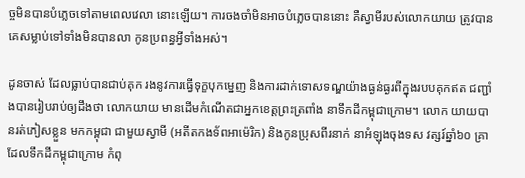ច្ចមិនបានបំភ្លេចទៅតាមពេលវេលា នោះឡើយ។ ការចងចាំមិនអាចបំភ្លេចបាននោះ គឺស្វាមីរបស់លោកយាយ ត្រូវបានគេសម្លាប់ទៅទាំងមិនបានលា កូនប្រពន្ធអ្វីទាំងអស់។

ដូនចាស់ ដែលធ្លាប់បានជាប់គុក រងនូវការធ្វើទុក្ខបុកម្នេញ និងការដាក់ទោសទណ្ឌយ៉ាងធ្ងន់ធ្ងរពីក្នុងរបបគុកឥត ជញ្ជាំងបានរៀបរាប់ឲ្យដឹងថា លោកយាយ មានដើមកំណើតជាអ្នកខេត្តព្រះត្រពាំង នាទឹកដីកម្ពុជាក្រោម។ លោក យាយបានរត់ភៀសខ្លួន មកកម្ពុជា ជាមួយស្វាមី (អតីតកងទ័ពអាម៉េរិក) និងកូនប្រុសពីរនាក់ នាអំឡុងចុងទស វត្សរ៍ឆ្នាំ៦០ គ្រាដែលទឹកដីកម្ពុជាក្រោម កំពុ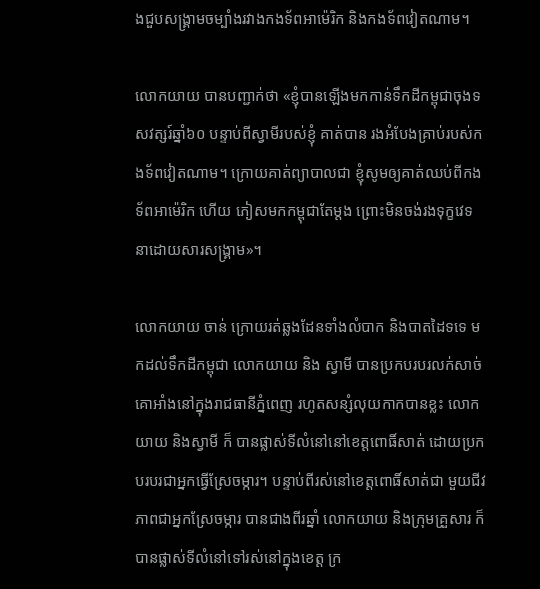ងជួបសង្រ្គាមចម្បាំងរវាងកងទ័ពអាម៉េរិក និងកងទ័ពវៀតណាម។

លោកយាយ បានបញ្ជាក់ថា «ខ្ញុំបានឡើងមកកាន់ទឹកដីកម្ពុជាចុងទសវត្សរ៍ឆ្នាំ៦០ បន្ទាប់ពីស្វាមីរបស់ខ្ញុំ គាត់បាន រងអំបែងគ្រាប់របស់កងទ័ពវៀតណាម។ ក្រោយគាត់ព្យាបាលជា ខ្ញុំសូមឲ្យគាត់ឈប់ពីកងទ័ពអាម៉េរិក ហើយ ភៀសមកកម្ពុជាតែម្តង ព្រោះមិនចង់រងទុក្ខវេទនាដោយសារសង្រ្គាម»។

លោកយាយ ចាន់ ក្រោយរត់ឆ្លងដែនទាំងលំបាក និងបាតដៃទទេ មកដល់ទឹកដីកម្ពុជា លោកយាយ និង ស្វាមី បានប្រកបរបរលក់សាច់គោអាំងនៅក្នុងរាជធានីភ្នំពេញ រហូតសន្សំលុយកាកបានខ្លះ លោកយាយ និងស្វាមី ក៏ បានផ្លាស់ទីលំនៅនៅខេត្តពោធិ៍សាត់ ដោយប្រកបរបរជាអ្នកធ្វើស្រែចម្ការ។ បន្ទាប់ពីរស់នៅខេត្តពោធិ៍សាត់ជា មួយជីវភាពជាអ្នកស្រែចម្ការ បានជាងពីរឆ្នាំ លោកយាយ និងក្រុមគ្រួសារ ក៏បានផ្លាស់ទីលំនៅទៅរស់នៅក្នុងខេត្ត ក្រ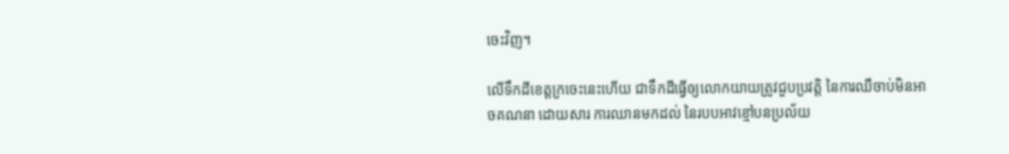ចេះវិញ។

លើទឹកដីខេត្តក្រចេះនេះហើយ ជាទឹកដីធ្វើឲ្យលោកយាយត្រូវជួបប្រវត្តិ នៃការឈឺចាប់មិនអាចគណនា ដោយសារ ការឈានមកដល់ នៃរបបអាវខ្មៅបនប្រល័យ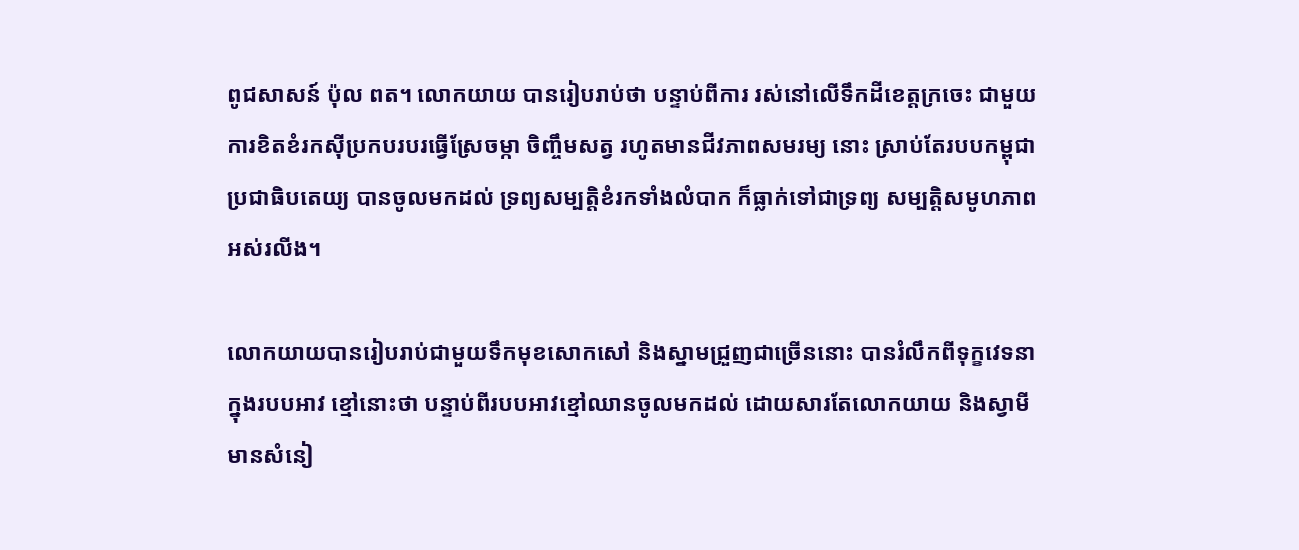ពូជសាសន៍ ប៉ុល ពត។ លោកយាយ បានរៀបរាប់ថា បន្ទាប់ពីការ រស់នៅលើទឹកដីខេត្តក្រចេះ ជាមួយការខិតខំរកស៊ីប្រកបរបរធ្វើស្រែចម្កា ចិញ្ចឹមសត្វ រហូតមានជីវភាពសមរម្យ នោះ ស្រាប់តែរបបកម្ពុជាប្រជាធិបតេយ្យ បានចូលមកដល់ ទ្រព្យសម្បត្តិខំរកទាំងលំបាក ក៏ធ្លាក់ទៅជាទ្រព្យ សម្បត្តិសមូហភាពអស់រលីង។

លោកយាយបានរៀបរាប់ជាមួយទឹកមុខសោកសៅ និងស្នាមជ្រួញជាច្រើននោះ បានរំលឹកពីទុក្ខវេទនាក្នុងរបបអាវ ខ្មៅនោះថា បន្ទាប់ពីរបបអាវខ្មៅឈានចូលមកដល់ ដោយសារតែលោកយាយ និងស្វាមី មានសំនៀ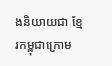ងនិយាយជា ខ្មែរកម្ពុជាក្រោម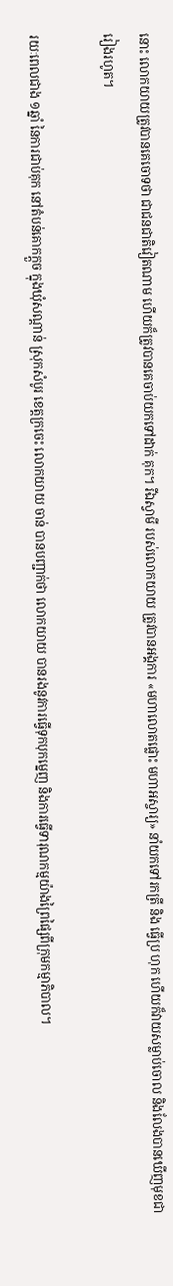នោះ លោកយាយត្រូវបានគេចោទថា ជាជនជាតិវៀតណាម ហើយក៏ត្រូវបានគេចាប់យកទៅដាក់ គុក។ រីឯស្វាមី របស់លោកយាយ ត្រូវបានអង្គការ «មហាលោតផ្លោះ មហាអស្ចារ្យ» នាំយកទៅរកត្រី និង ធ្វើប្រ ហុក ហើយក៏វាយសម្លាប់ចោល និងលែងបានឃើញមុខជារៀងរហូត។

រយៈពេលជាង ១ឆ្នាំ នៃការជាប់គុក នៅតំបន់គោកក្តួច ក្នុងឃុំសណ្តាន់ ស្រុកសំបូរ ខេត្តក្រចេះ លោកយាយ ចាន់ បានបញ្ជាក់ថា លោកយាយ បានរងនូវការធ្វើទុកបុកម្នេញ និងការធ្វើទារុណកម្មយ៉ាងព្រៃផ្សៃពីក្រុមកម្មាភិបាល។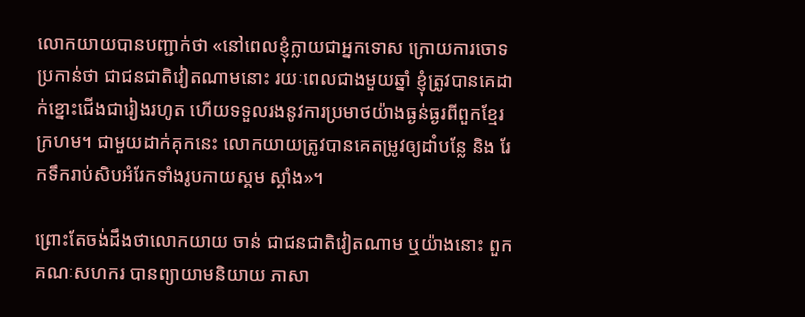លោកយាយបានបញ្ជាក់ថា «នៅពេលខ្ញុំក្លាយជាអ្នកទោស ក្រោយការចោទប្រកាន់ថា ជាជនជាតិវៀតណាមនោះ រយៈពេលជាងមួយឆ្នាំ ខ្ញុំត្រូវបានគេដាក់ខ្នោះជើងជារៀងរហូត ហើយទទួលរងនូវការប្រមាថយ៉ាងធ្ងន់ធ្ងរពីពួកខ្មែរ ក្រហម។ ជាមួយដាក់គុកនេះ លោកយាយត្រូវបានគេតម្រូវឲ្យដាំបន្លែ និង រែកទឹករាប់សិបអំរែកទាំងរូបកាយស្គម ស្គាំង»។

ព្រោះតែចង់ដឹងថាលោកយាយ ចាន់ ជាជនជាតិវៀតណាម ឬយ៉ាងនោះ ពួកគណៈសហករ បានព្យាយាមនិយាយ ភាសា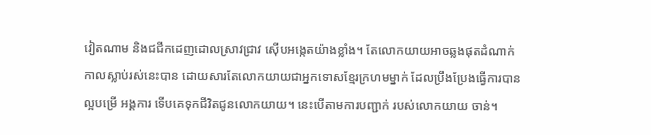វៀតណាម និងជជីកដេញដោលស្រាវជ្រាវ ស៊ើបអង្កេតយ៉ាងខ្លាំង។ តែលោកយាយអាចឆ្លងផុតដំណាក់ កាលស្លាប់រស់នេះបាន ដោយសារតែលោកយាយជាអ្នកទោសខ្មែរក្រហមម្នាក់ ដែលប្រឹងប្រែងធ្វើការបានល្អបម្រើ អង្គការ ទើបគេទុកជីវិតជូនលោកយាយ។ នេះបើតាមការបញ្ជាក់ របស់លោកយាយ ចាន់។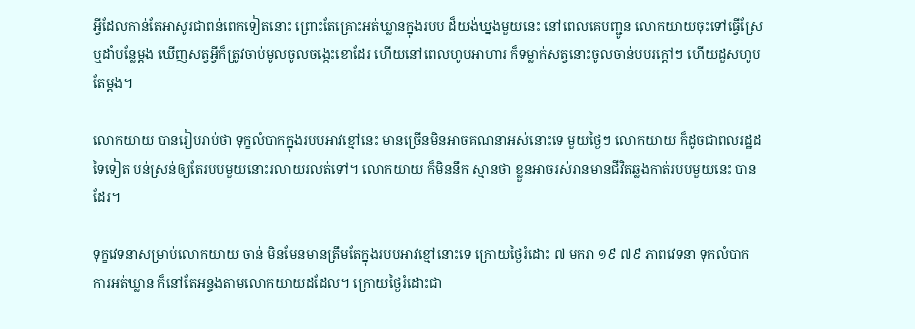អ្វីដែលកាន់តែអាសូរជាពន់ពេកទៀតនោះ ព្រោះតែគ្រោះអត់ឃ្លានក្នុងរបប ដ៏យង់ឃ្នងមួយនេះ នៅពេលគេបញ្ជូន លោកយាយចុះទៅធ្វើស្រែ ឬដាំបន្លែម្តង ឃើញសត្វអ្វីក៏ត្រូវចាប់មូលចូលចង្កេះខោដែរ ហើយនៅពេលហូបអាហារ ក៏ទម្លាក់សត្វនោះចូលចាន់បបរក្តៅៗ ហើយដួសហូបតែម្តង។

លោកយាយ បានរៀបរាប់ថា ទុក្ខលំបាកក្នុងរបបអាវខ្មៅនេះ មានច្រើនមិនអាចគណនាអស់នោះទេ មួយថ្ងៃៗ លោកយាយ ក៏ដូចជាពលរដ្ឋដទៃទៀត បន់ស្រន់ឲ្យតែរបបមួយនោះរលាយរលត់ទៅ។ លោកយាយ ក៏មិននឹក ស្មានថា ខ្លួនអាចរស់រានមានជីវិតឆ្លងកាត់របបមួយនេះ បានដែរ។

ទុក្ខវេទនាសម្រាប់លោកយាយ ចាន់ មិនមែនមានត្រឹមតែក្នុងរបបអាវខ្មៅនោះទេ ក្រោយថ្ងៃរំដោះ ៧ មករា ១៩ ៧៩ ភាពវេទនា ទុកលំបាក ការអត់ឃ្លាន ក៏នៅតែអន្ទងតាមលោកយាយដដែល។ ក្រោយថ្ងៃរំដោះជា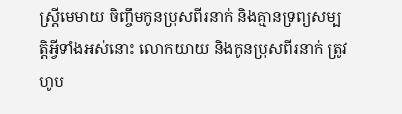ស្រ្តីមេមាយ ចិញ្ចឹមកូនប្រុសពីរនាក់ និងគ្មានទ្រព្យសម្បត្តិអ្វីទាំងអស់នោះ លោកយាយ និងកូនប្រុសពីរនាក់ ត្រូវហូប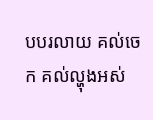បបរលាយ គល់ចេក គល់ល្ហុងអស់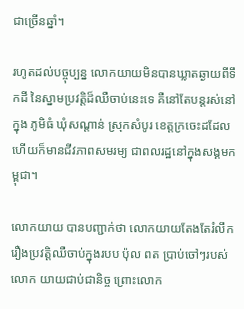ជាច្រើនឆ្នាំ។

រហូតដល់បច្ចុប្បន្ន លោកយាយមិនបានឃ្លាតឆ្ងាយពីទឹកដី នៃស្នាមប្រវត្តិដ៏ឈឺចាប់នេះទេ គឺនៅតែបន្តរស់នៅក្នុង ភូមិធំ ឃុំសណ្តាន់ ស្រុកសំបូរ ខេត្តក្រចេះដដែល ហើយក៏មានជីវភាពសមរម្យ ជាពលរដ្ឋនៅក្នុងសង្គមកម្ពុជា។

លោកយាយ បានបញ្ជាក់ថា លោកយាយតែងតែរំលឹករឿងប្រវត្តិឈឺចាប់ក្នុងរបប ប៉ុល ពត ប្រាប់ចៅៗរបស់លោក យាយជាប់ជានិច្ច ព្រោះលោក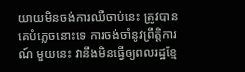យាយមិនចង់ការឈឺចាប់នេះ ត្រូវបានគេបំភ្លេចនោះទេ ការចង់ចាំនូវព្រឹត្តិការណ៍ មួយនេះ វានឹងមិនធ្វើឲ្យពលរដ្ឋខ្មែ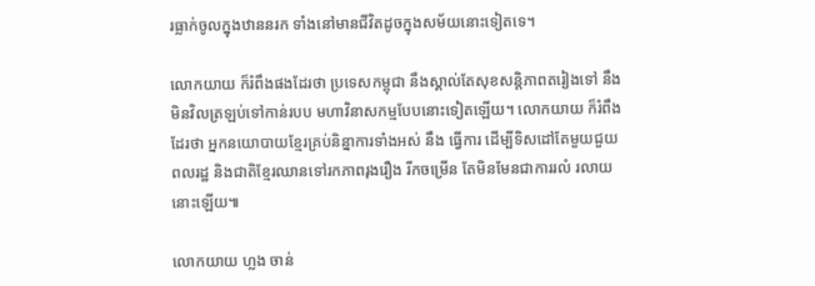រធ្លាក់ចូលក្នុងឋាននរក ទាំងនៅមានជីវិតដូចក្នុងសម័យនោះទៀតទេ។

លោកយាយ ក៏រំពឹងផងដែរថា ប្រទេសកម្ពុជា នឹងស្គាល់តែសុខសន្តិភាពតរៀងទៅ នឹងមិនវិលត្រឡប់ទៅកាន់របប មហាវិនាសកម្មបែបនោះទៀតឡើយ។ លោកយាយ ក៏រំពឹងដែរថា អ្នកនយោបាយខ្មែរគ្រប់និន្នាការទាំងអស់ នឹង ធ្វើការ ដើម្បីទិសដៅតែមួយជួយពលរដ្ឋ និងជាតិខ្មែរឈានទៅរកភាពរុងរឿង រីកចម្រើន តែមិនមែនជាការរលំ រលាយនោះឡើយ៕

លោកយាយ ហ្លង ចាន់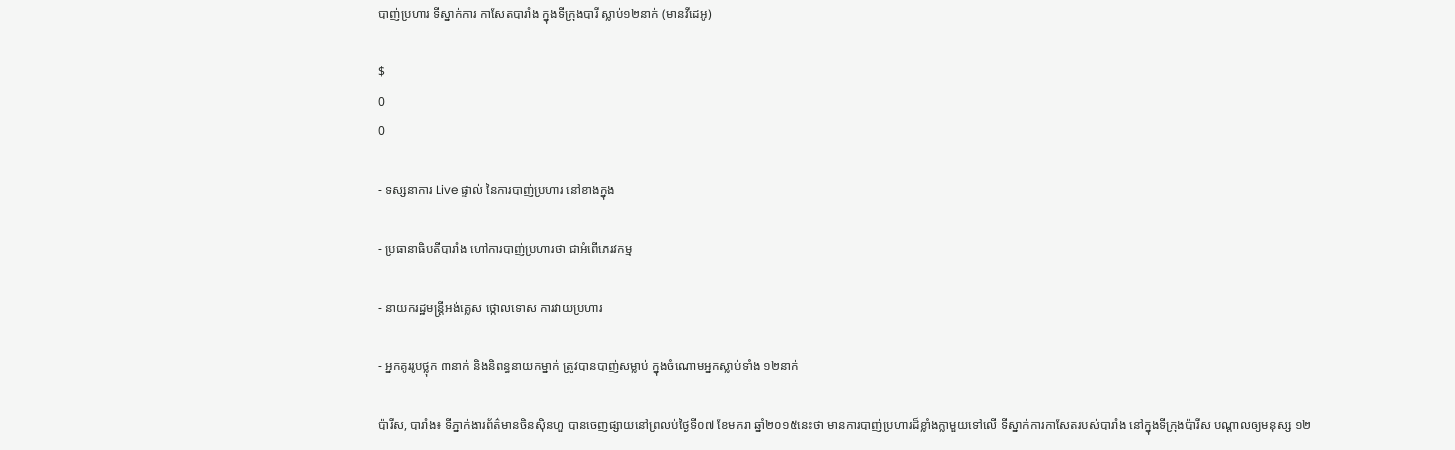បាញ់ប្រហារ ទីស្នាក់ការ កាសែតបារាំង ក្នុងទីក្រុងបារី ស្លាប់១២នាក់ (មានវីដេអូ)

$
0
0

- ទស្សនាការ Live ផ្ទាល់ នៃការបាញ់ប្រហារ នៅខាងក្នុង

- ប្រធានាធិបតីបារាំង ហៅការបាញ់ប្រហារថា ជាអំពើភេរវកម្ម

- នាយករដ្ឋមន្រ្តីអង់គ្លេស ថ្កោលទោស ការវាយប្រហារ

- អ្នកគូររូបថ្លុក ៣នាក់ និងនិពន្ធនាយកម្នាក់ ត្រូវបានបាញ់សម្លាប់ ក្នុងចំណោមអ្នកស្លាប់ទាំង ១២នាក់

ប៉ារីស, បារាំង៖ ទីភ្នាក់ងារព័ត៌មានចិនស៊ិនហួ បានចេញផ្សាយនៅព្រលប់ថ្ងៃទី០៧ ខែមករា ឆ្នាំ២០១៥នេះថា មានការបាញ់ប្រហារដ៏ខ្លាំងក្លាមួយទៅលើ ទីស្នាក់ការកាសែតរបស់បារាំង នៅក្នុងទីក្រុងប៉ារីស បណ្តាលឲ្យមនុស្ស ១២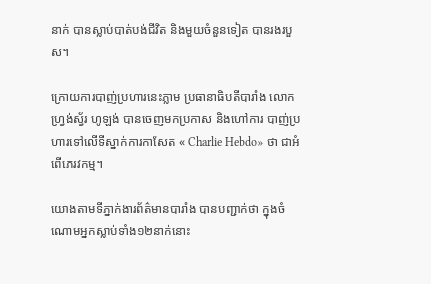នាក់ បានស្លាប់បាត់បង់ជីវិត និងមួយចំនួនទៀត បានរងរបួស។

ក្រោយការបាញ់ប្រហារនេះភ្លាម ប្រធានាធិបតីបារាំង លោក ហ្រ្វង់ស្វ័រ ហូឡង់ បានចេញមកប្រកាស និងហៅការ បាញ់ប្រហារទៅលើទីស្នាក់ការកាសែត « Charlie Hebdo» ថា ជាអំពើភេរវកម្ម។

យោងតាមទីភ្នាក់ងារព័ត៌មានបារាំង បានបញ្ជាក់ថា ក្នុងចំណោមអ្នកស្លាប់ទាំង១២នាក់នោះ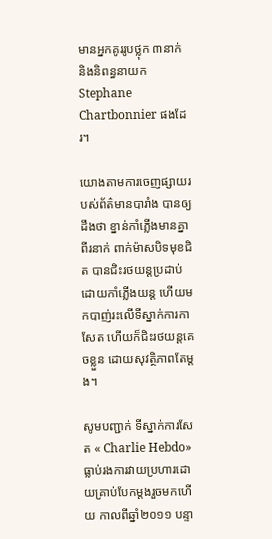មានអ្នកគូររូបថ្លុក ៣នាក់ និងនិពន្ធនាយក Stephane Chartbonnier ផងដែរ។

យោងតាមការចេញផ្សាយរបស់ព័ត៌មានបារាំង បានឲ្យដឹងថា ខ្នាន់កាំភ្លើងមានគ្នាពីរនាក់ ពាក់ម៉ាសបិទមុខជិត បានជិះរថយន្តប្រដាប់ដោយកាំភ្លើងយន្ត ហើយមកបាញ់រះលើទីស្នាក់ការកាសែត ហើយក៏ជិះរថយន្តគេចខ្លួន ដោយសុវត្ថិភាពតែម្តង។

សូមបញ្ជាក់ ទីស្នាក់ការសែត « Charlie Hebdo» ធ្លាប់រងការវាយប្រហារដោយគ្រាប់បែកម្តងរួចមកហើយ កាលពីឆ្នាំ២០១១ បន្ទា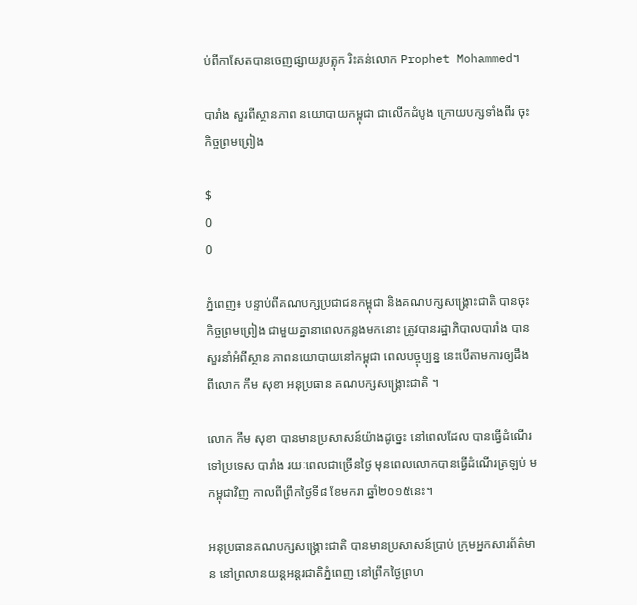ប់ពីកាសែតបានចេញផ្សាយរូបត្លុក រិះគន់លោក Prophet Mohammed។

បារាំង សួរពីស្ថានភាព នយោបាយកម្ពុជា ជាលើកដំបូង ក្រោយបក្សទាំងពីរ ចុះកិច្ចព្រមព្រៀង

$
0
0

ភ្នំពេញ៖ បន្ទាប់ពីគណបក្សប្រជាជនកម្ពុជា និងគណបក្សសង្រ្គោះជាតិ បានចុះកិច្ចព្រមព្រៀង ជាមួយគ្នានាពេលកន្លងមកនោះ ត្រូវបានរដ្ឋាភិបាលបារាំង បានសួរនាំអំពីស្ថាន ភាពនយោបាយនៅកម្ពុជា ពេលបច្ចុប្បន្ន នេះបើតាមការឲ្យដឹងពីលោក កឹម សុខា អនុប្រធាន គណបក្សសង្រ្គោះជាតិ ។

លោក កឹម សុខា បានមានប្រសាសន៍យ៉ាងដូច្នេះ នៅពេលដែល បានធ្វើដំណើរ ទៅប្រទេស បារាំង រយៈពេលជាច្រើនថ្ងៃ មុនពេលលោកបានធ្វើដំណើរត្រឡប់ មកម្ពុជាវិញ កាលពីព្រឹកថ្ងៃទី៨ ខែមករា ឆ្នាំ២០១៥នេះ។

អនុប្រធានគណបក្សសង្រ្គោះជាតិ បានមានប្រសាសន៍ប្រាប់ ក្រុមអ្នកសារព័ត៌មាន នៅព្រលានយន្តអន្តរជាតិភ្នំពេញ នៅព្រឹកថ្ងៃព្រហ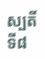ស្បតិ៍ ទី៨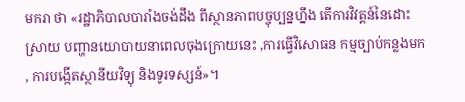មករា ថា «រដ្ឋាភិបាលបារាំងចង់ដឹង ពីស្ថានភាពបច្ចុប្បន្នហ្នឹង តើការវិវត្តន៍នៃដោះស្រាយ បញ្ហានយោបាយនាពេលចុងក្រោយនេះ ,ការធ្វើវិសោធន កម្មច្បាប់កន្លងមក , ការបង្កើតស្ថានីយវិទ្យុ និងទូរទស្សន៍»។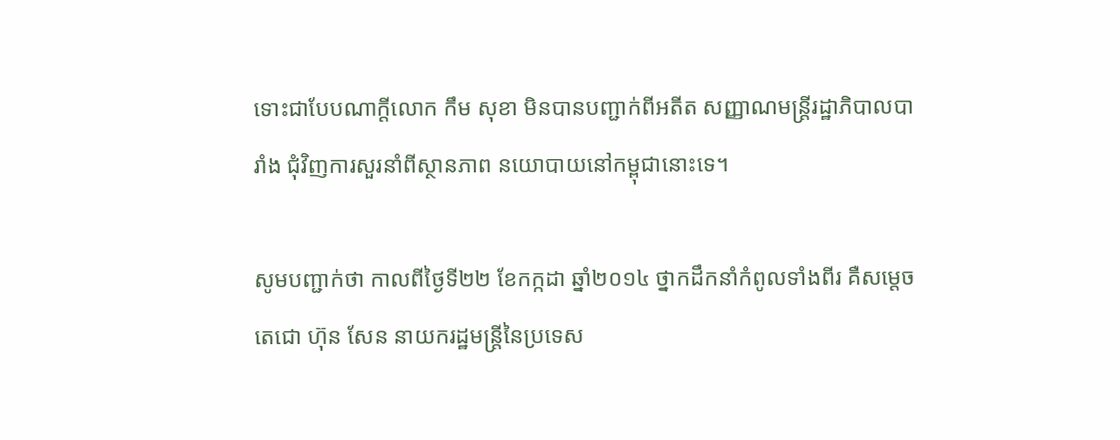ទោះជាបែបណាក្តីលោក កឹម សុខា មិនបានបញ្ជាក់ពីអតីត សញ្ញាណមន្រ្តីរដ្ឋាភិបាលបារាំង ជុំវិញការសួរនាំពីស្ថានភាព នយោបាយនៅកម្ពុជានោះទេ។

សូមបញ្ជាក់ថា កាលពីថ្ងៃទី២២ ខែកក្កដា ឆ្នាំ២០១៤ ថ្នាកដឹកនាំកំពូលទាំងពីរ គឺសម្តេចតេជោ ហ៊ុន សែន នាយករដ្ឋមន្រ្តីនៃប្រទេស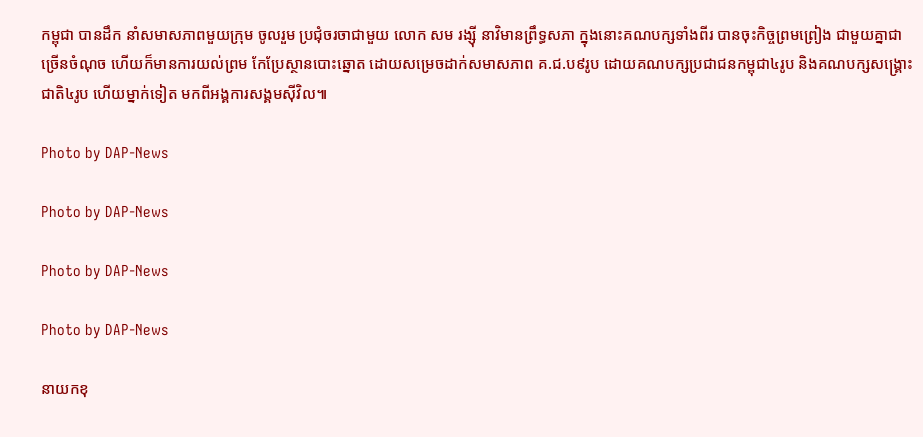កម្ពុជា បានដឹក នាំសមាសភាពមួយក្រុម ចូលរួម ប្រជុំចរចាជាមួយ លោក សម រង្ស៊ី នាវិមានព្រឹទ្ធសភា ក្នុងនោះគណបក្សទាំងពីរ បានចុះកិច្ចព្រមព្រៀង ជាមួយគ្នាជាច្រើនចំណុច ហើយក៏មានការយល់ព្រម កែប្រែស្ថានបោះឆ្នោត ដោយសម្រេចដាក់សមាសភាព គ.ជ.ប៩រូប ដោយគណបក្សប្រជាជនកម្ពុជា៤រូប និងគណបក្សសង្រ្គោះជាតិ៤រូប ហើយម្នាក់ទៀត មកពីអង្គការសង្គមស៊ីវិល៕

Photo by DAP-News

Photo by DAP-News

Photo by DAP-News

Photo by DAP-News

នាយកខុ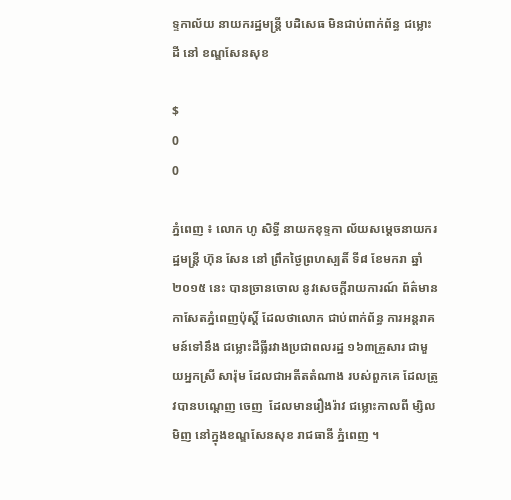ទ្ទកាល័យ នាយករដ្ឋមន្ដ្រី បដិសេធ មិនជាប់ពាក់ព័ន្ធ ជម្លោះដី នៅ ខណ្ឌសែនសុខ

$
0
0

ភ្នំពេញ ៖ លោក ហូ សិទ្ធី នាយកខុទ្ទកា ល័យសម្ដេចនាយករដ្ឋមន្ដ្រី ហ៊ុន សែន នៅ ព្រឹកថ្ងៃព្រហស្បតិ៍ ទី៨ ខែមករា ឆ្នាំ២០១៥ នេះ បានច្រានចោល នូវសេចក្ដីរាយការណ៍ ព័ត៌មានកាសែតភ្នំពេញប៉ុស្ដិ៍ ដែលថាលោក ជាប់ពាក់ព័ន្ធ ការអន្ដរាគមន៍ទៅនឹង ជម្លោះដីធ្លីរវាងប្រជាពលរដ្ឋ ១៦៣គ្រួសារ ជាមួយអ្នកស្រី សារ៉ុម ដែលជាអតីតតំណាង របស់ពួកគេ ដែលត្រូវបានបណ្ដេញ ចេញ  ដែលមានរឿងរ៉ាវ ជម្លោះកាលពី ម្សិលមិញ នៅក្នុងខណ្ឌសែនសុខ រាជធានី ភ្នំពេញ ។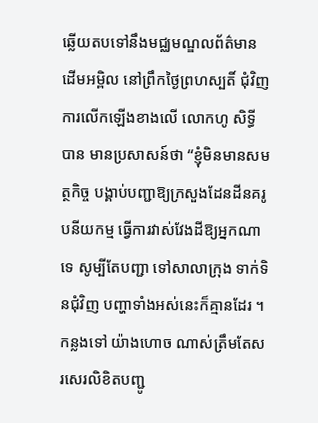ឆ្លើយតបទៅនឹងមជ្ឈមណ្ឌលព័ត៌មាន ដើមអម្ពិល នៅព្រឹកថ្ងៃព្រហស្បតិ៍ ជុំវិញ ការលើកឡើងខាងលើ លោកហូ សិទ្ធី បាន មានប្រសាសន៍ថា “ខ្ញុំមិនមានសមត្ថកិច្ច បង្គាប់បញ្ជាឱ្យក្រសួងដែនដីនគរូបនីយកម្ម ធ្វើការវាស់វែងដីឱ្យអ្នកណាទេ សូម្បីតែបញ្ជា ទៅសាលាក្រុង ទាក់ទិនជុំវិញ បញ្ហាទាំងអស់នេះក៏គ្មានដែរ ។ កន្លងទៅ យ៉ាងហោច ណាស់ត្រឹមតែសរសេរលិខិតបញ្ជូ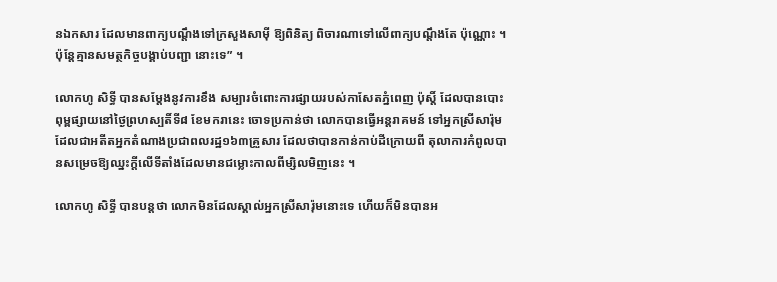នឯកសារ ដែលមានពាក្យបណ្ដឹងទៅក្រសួងសាម៉ី ឱ្យពិនិត្យ ពិចារណាទៅលើពាក្យបណ្ដឹងតែ ប៉ុណ្ណោះ ។ ប៉ុន្ដែគ្មានសមត្ថកិច្ចបង្គាប់បញ្ជា នោះទេ” ។

លោកហូ សិទ្ធី បានសម្ដែងនូវការខឹង សម្បារចំពោះការផ្សាយរបស់កាសែតភ្នំពេញ ប៉ុស្ដិ៍ ដែលបានបោះពុម្ពផ្សាយនៅថ្ងៃព្រហស្បតិ៍ទី៨ ខែមករានេះ ចោទប្រកាន់ថា លោកបានធ្វើអន្ដរាគមន៍ ទៅអ្នកស្រីសារ៉ុម ដែលជាអតីតអ្នកតំណាងប្រជាពលរដ្ឋ១៦៣គ្រួសារ ដែលថាបានកាន់កាប់ដីក្រោយពី តុលាការកំពូលបានសម្រេចឱ្យឈ្នះក្ដីលើទីតាំងដែលមានជម្លោះកាលពីម្សិលមិញនេះ ។

លោកហូ សិទ្ធី បានបន្ដថា លោកមិនដែលស្គាល់អ្នកស្រីសារ៉ុមនោះទេ ហើយក៏មិនបានអ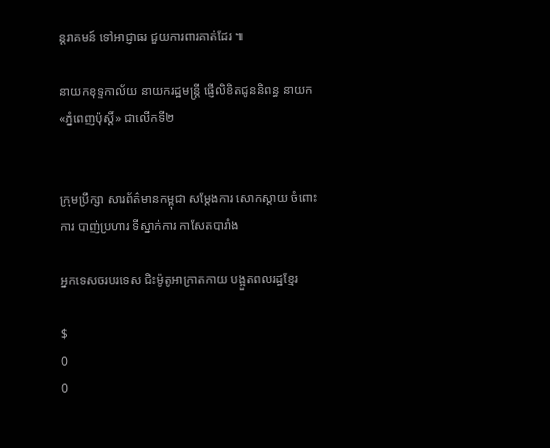ន្ដរាគមន៍ ទៅអាជ្ញាធរ ជួយការពារគាត់ដែរ ៕

នាយកខុទ្ទកាល័យ នាយករដ្ឋមន្រ្តី ផ្ញើលិខិតជូននិពន្ធ នាយក «ភ្នំពេញប៉ុស្តិ៍» ជាលើកទី២


ក្រុមប្រឹក្សា សារព័ត៌មានកម្ពុជា សម្តែងការ សោកស្តាយ ចំពោះការ បាញ់ប្រហារ ទីស្នាក់ការ កាសែតបារាំង

អ្នកទេសចរបរទេស ជិះម៉ូតូអាក្រាតកាយ បង្អួតពលរដ្ឋខ្មែរ

$
0
0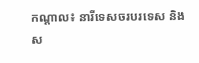កណ្តាល៖ នារីទេសចរបរទេស និងស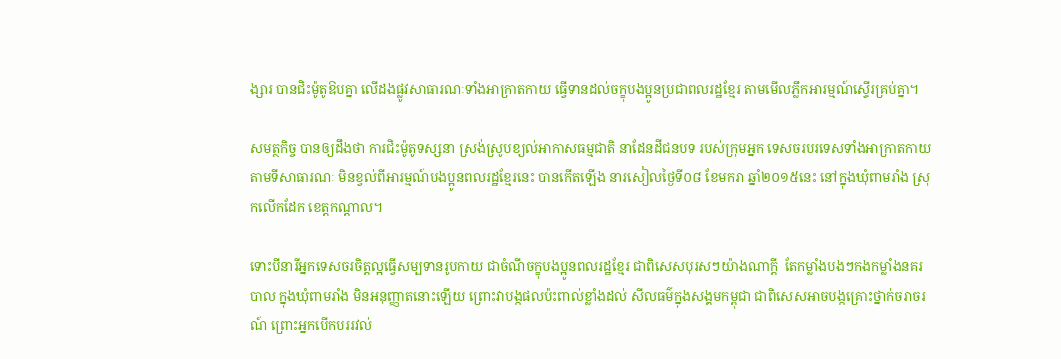ង្សារ បានជិះម៉ូតូឱបគ្នា លើដងផ្លូវសាធារណៈទាំងអាក្រាតកាយ ធ្វើទានដល់ចក្ខុបងប្អូនប្រជាពលរដ្ឋខ្មែរ តាមមើលភ្លឹកអារម្មណ៍ស្ទើរគ្រប់គ្នា។

សមត្ថកិច្ច បានឲ្យដឹងថា ការជិះម៉ូតូទស្សនា ស្រង់ស្រូបខ្យល់អាកាសធម្មជាតិ នាដែនដីជនបទ របស់ក្រុមអ្នក ទេសចរបរទេសទាំងអាក្រាតកាយតាមទីសាធារណៈ មិនខ្វល់ពីអារម្មណ៍បងប្អូនពលរដ្ឋខ្មែរនេះ បានកើតឡើង នារសៀលថ្ងៃទី០៨ ខែមករា ឆ្នាំ២០១៥នេះ នៅក្នុងឃុំពាមរាំង ស្រុកលើកដែក ខេត្តកណ្តាល។

ទោះបីនារីអ្នកទេសចរចិត្តល្អធ្វើសម្បទានរូបកាយ ជាចំណីចក្ខុបងប្អូនពលរដ្ឋខ្មែរ ជាពិសេសបុរសៗយ៉ាងណាក្តី  តែកម្លាំងបងៗកងកម្លាំងនគរបាល ក្នុងឃុំពាមរាំង មិនអនុញ្ញាតនោះឡើយ ព្រោះវាបង្កផលប៉ះពាល់ខ្លាំងដល់ សីលធម៌ក្នុងសង្គមកម្ពុជា ជាពិសេសអាចបង្កគ្រោះថ្នាក់ចរាចរណ៍ ព្រោះអ្នកបើកបររវល់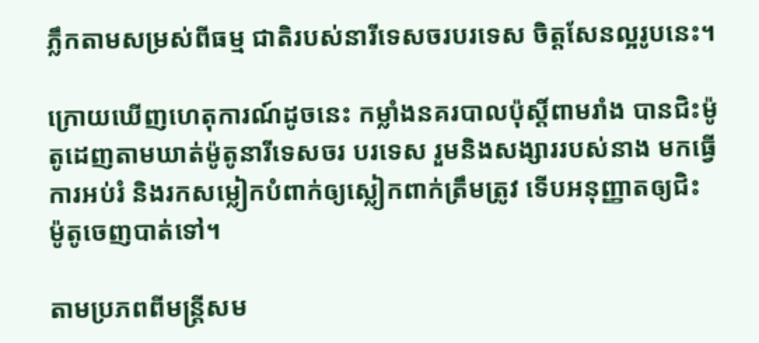ភ្លឹកតាមសម្រស់ពីធម្ម ជាតិរបស់នារីទេសចរបរទេស ចិត្តសែនល្អរូបនេះ។

ក្រោយឃើញហេតុការណ៍ដូចនេះ កម្លាំងនគរបាលប៉ុស្តិ៍ពាមរាំង បានជិះម៉ូតូដេញតាមឃាត់ម៉ូតូនារីទេសចរ បរទេស រួមនិងសង្សាររបស់នាង មកធ្វើការអប់រំ និងរកសម្លៀកបំពាក់ឲ្យស្លៀកពាក់ត្រឹមត្រូវ ទើបអនុញ្ញាតឲ្យជិះ  ម៉ូតូចេញបាត់ទៅ។

តាមប្រភពពីមន្ត្រីសម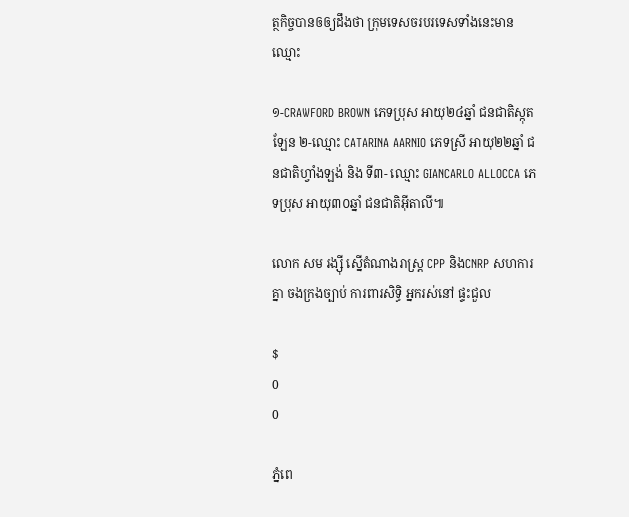ត្ថកិច្ចបានឲឲ្យដឹងថា ក្រុមទេសចរបរទេសទាំងនេះមានឈ្មោះ

១-CRAWFORD BROWN ភេទប្រុស អាយុ២៤ឆ្នាំ ជនជាតិស្កុតឡែន ២-ឈ្មោះ CATARINA AARNIO ភេទស្រី អាយុ២២ឆ្នាំ ជនជាតិហ្វាំងឡង់ និង ទី៣- ឈ្មោះ GIANCARLO ALLOCCA ភេទប្រុស អាយុ៣០ឆ្នាំ ជនជាតិអ៊ីតាលី៕

លោក សម រង្ស៊ី ស្នើតំណាងរាស្ត្រ CPP និងCNRP សហការគ្នា ចងក្រងច្បាប់ ការពារសិទ្ធិ អ្នករស់នៅ ផ្ទះជួល

$
0
0

ភ្នំពេ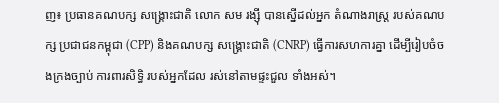ញ៖ ប្រធានគណបក្ស សង្គ្រោះជាតិ លោក សម រង្ស៊ី បានស្នើដល់អ្នក តំណាងរាស្ត្រ របស់គណបក្ស ប្រជាជនកម្ពុជា (CPP) និងគណបក្ស សង្គ្រោះជាតិ (CNRP) ធ្វើការសហការគ្នា ដើម្បីរៀបចំចងក្រងច្បាប់ ការពារសិទ្ធិ របស់អ្នកដែល រស់នៅតាមផ្ទះជួល ទាំងអស់។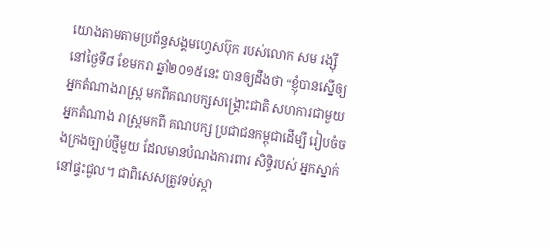យោងតាមតាមប្រព័ន្ធសង្គមហ្វេសប៊ុក របស់លោក សម រង្ស៊ី នៅថ្ងៃទី៨ ខែមករា ឆ្នាំ២០១៥នេះ បានឲ្យដឹងថា “ខ្ញុំបានស្នើឲ្យ អ្នកតំណាងរាស្ត្រ មកពីគណបក្សសង្គ្រោះជាតិ សហការជាមួយ អ្នកតំណាង រាស្ត្រមកពី គណបក្ស ប្រជាជនកម្ពុជាដើម្បី រៀបចំចងក្រងច្បាប់ថ្មីមួយ ដែលមានបំណងការពារ សិទ្ធិរបស់ អ្នកស្នាក់ នៅផ្ទះជួល។ ជាពិសេសត្រូវទប់ស្កា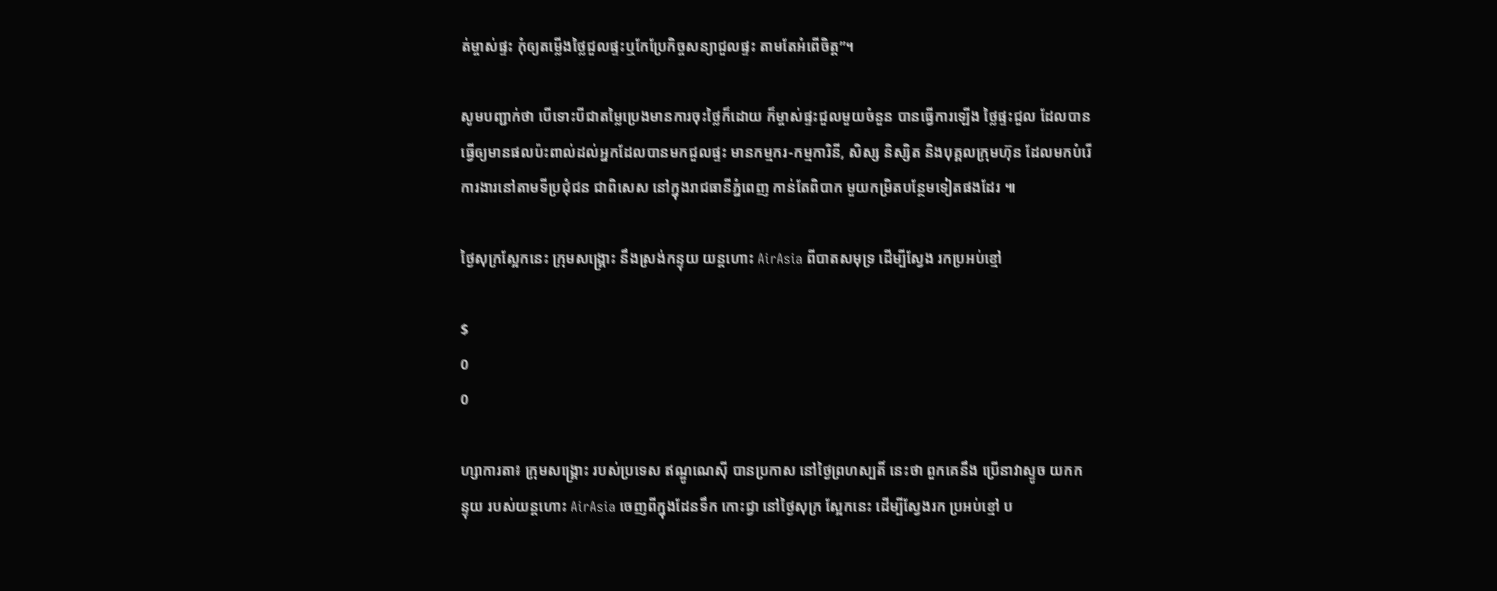ត់ម្ចាស់ផ្ទះ កុំឲ្យតម្លើងថ្លៃជួលផ្ទះឬកែប្រែកិច្ចសន្យាជួលផ្ទះ តាមតែអំពើចិត្ត”។

សូមបញ្ជាក់ថា បើទោះបីជាតម្លៃប្រេងមានការចុះថ្លៃក៏ដោយ ក៏ម្ចាស់ផ្ទះជួលមួយចំនួន បានធ្វើការឡើង ថ្លៃផ្ទះជួល ដែលបានធ្វើឲ្យមានផលប៉ះពាល់ដល់អ្នកដែលបានមកជួលផ្ទះ មានកម្មករ-កម្មការិនី, សិស្ស និស្សិត និងបុគ្គលក្រុមហ៊ុន ដែលមកបំរើការងារនៅតាមទីប្រជុំជន ជាពិសេស នៅក្នុងរាជធានីភ្នំពេញ កាន់តែពិបាក មួយកម្រិតបន្ថែមទៀតផងដែរ ៕

ថ្ងៃសុក្រស្អែកនេះ ក្រុមសង្គ្រោះ នឹងស្រង់កន្ទុយ យន្តហោះ AirAsia ពីបាតសមុទ្រ ដើម្បីស្វែង រកប្រអប់ខ្មៅ

$
0
0

ហ្សាការតា៖ ក្រុមសង្គ្រោះ របស់ប្រទេស ឥណ្ឌូណេស៊ី បានប្រកាស នៅថ្ងៃព្រហស្បតិ៍ នេះថា ពួកគេនឹង ប្រើនាវាស្ទូច យកកន្ទុយ របស់យន្តហោះ AirAsia ចេញពីក្នុងដែនទឹក កោះជ្វា នៅថ្ងៃសុក្រ ស្អែកនេះ ដើម្បីស្វែងរក ប្រអប់ខ្មៅ ប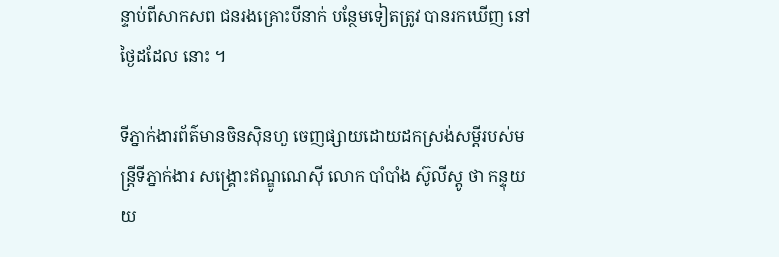ន្ទាប់ពីសាកសព ជនរងគ្រោះបីនាក់ បន្ថែមទៀតត្រូវ បានរកឃើញ នៅថ្ងៃដដែល នោះ ។

ទីភ្នាក់ងារព័ត៌មានចិនស៊ិនហួ ចេញផ្សាយដោយដកស្រង់សម្តីរបស់មន្ត្រីទីភ្នាក់ងារ សង្គ្រោះឥណ្ឌូណេស៊ី លោក បាំបាំង ស៊ូលីស្តូ ថា កន្ទុយយ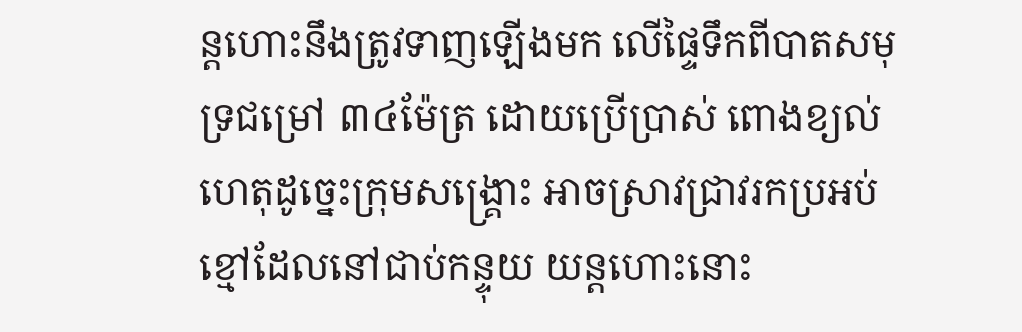ន្តហោះនឹងត្រូវទាញឡើងមក លើផ្ទៃទឹកពីបាតសមុទ្រជម្រៅ ៣៤ម៉ែត្រ ដោយប្រើប្រាស់ ពោងខ្យល់ ហេតុដូច្នេះក្រុមសង្គ្រោះ អាចស្រាវជ្រាវរកប្រអប់ ខ្មៅដែលនៅជាប់កន្ទុយ យន្តហោះនោះ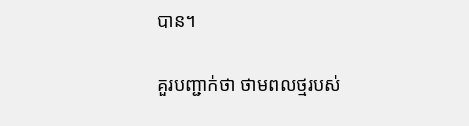បាន។

គួរបញ្ជាក់ថា ថាមពលថ្មរបស់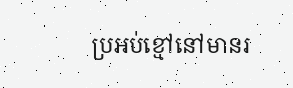ប្រអប់ខ្មៅនៅមានរ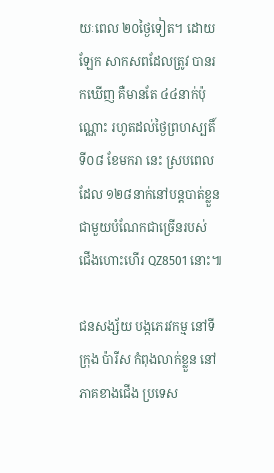យៈពេល ២០ថ្ងៃទៀត។ ដោយឡែក សាកសពដែលត្រូវ បានរកឃើញ គឺមានតែ ៤៤នាក់ប៉ុណ្ណោះ រហូតដល់ថ្ងៃព្រហស្បតិ៍ ទី០៨ ខែមករា នេះ ស្របពេលដែល ១២៨នាក់នៅបន្តបាត់ខ្លួន ជាមួយបំណែកជាច្រើនរបស់ ជើងហោះហើរ QZ8501 នោះ៕

ជនសង្ស័យ បង្កភេរវកម្ម នៅទីក្រុង ប៉ារីស កំពុងលាក់ខ្លួន នៅភាគខាងជើង ប្រទេស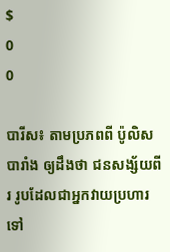$
0
0

បារីស៖ តាមប្រភពពី ប៉ូលិសបារាំង ឲ្យដឹងថា ជនសង្ស័យពីរ រូបដែលជាអ្នកវាយប្រហារទៅ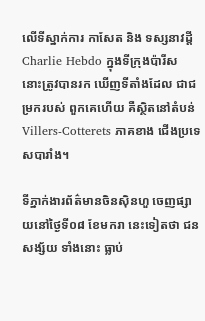លើទីស្នាក់ការ កាសែត និង ទស្សនាវដ្តី Charlie Hebdo ក្នុងទីក្រុងប៉ារីស នោះត្រូវបានរក ឃើញទីតាំងដែល ជាជម្រករបស់ ពួកគេហើយ គឺស្ថិតនៅតំបន់ Villers-Cotterets ភាគខាង ជើងប្រទេសបារាំង។

ទីភ្នាក់ងារព័ត៌មានចិនស៊ិនហួ ចេញផ្សាយនៅថ្ងៃទី០៨ ខែមករា នេះទៀតថា ជនសង្ស័យ ទាំងនោះ ធ្លាប់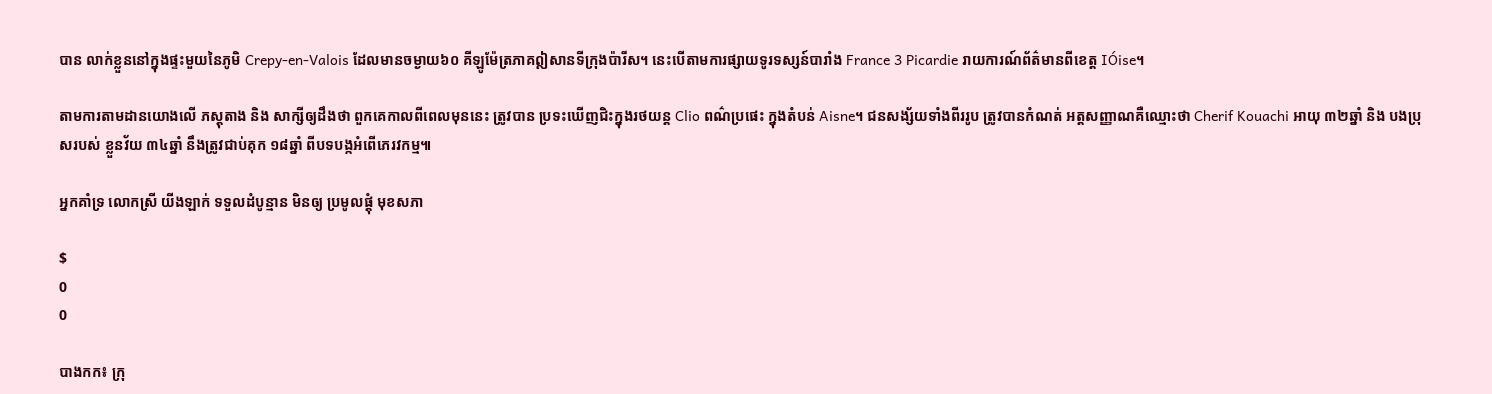បាន លាក់ខ្លួននៅក្នុងផ្ទះមួយនៃភូមិ Crepy-en-Valois ដែលមានចម្ងាយ៦០ គីឡូម៉ែត្រភាគឦសានទីក្រុងប៉ារីស។ នេះបើតាមការផ្សាយទូរទស្សន៍បារាំង France 3 Picardie រាយការណ៍ព័ត៌មានពីខេត្ត IÓise។

តាមការតាមដានយោងលើ ភស្តុតាង និង សាក្សីឲ្យដឹងថា ពួកគេកាលពីពេលមុននេះ ត្រូវបាន ប្រទះឃើញជិះក្នុងរថយន្ត Clio ពណ៌ប្រផេះ ក្នុងតំបន់ Aisne។ ជនសង្ស័យទាំងពីររូប ត្រូវបានកំណត់ អត្តសញ្ញាណគឺឈ្មោះថា Cherif Kouachi អាយុ ៣២ឆ្នាំ និង បងប្រុសរបស់ ខ្លួនវ័យ ៣៤ឆ្នាំ នឹងត្រូវជាប់គុក ១៨ឆ្នាំ ពីបទបង្កអំពើភេរវកម្ម៕

អ្នកគាំទ្រ លោកស្រី យីងឡាក់ ទទួលដំបូន្មាន មិនឲ្យ ប្រមូលផ្តុំ មុខសភា

$
0
0

បាងកក៖ ក្រុ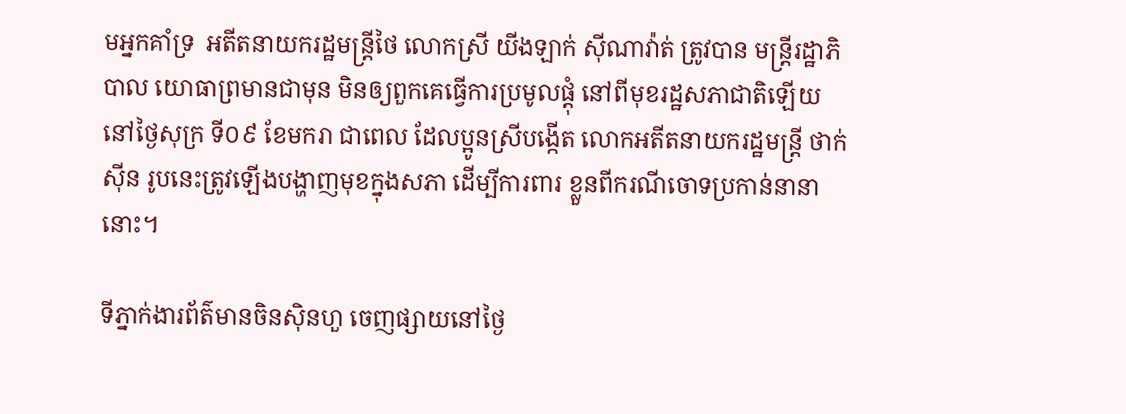មអ្នកគាំទ្រ  អតីតនាយករដ្ឋមន្ត្រីថៃ លោកស្រី យីងឡាក់ ស៊ីណាវ៉ាត់ ត្រូវបាន មន្ត្រីរដ្ឋាភិបាល យោធាព្រមានជាមុន មិនឲ្យពួកគេធ្វើការប្រមូលផ្តុំ នៅពីមុខរដ្ឋសភាជាតិឡើយ នៅថ្ងៃសុក្រ ទី០៩ ខែមករា ជាពេល ដែលប្អូនស្រីបង្កើត លោកអតីតនាយករដ្ឋមន្ត្រី ថាក់ស៊ីន រូបនេះត្រូវឡើងបង្ហាញមុខក្នុងសភា ដើម្បីការពារ ខ្លួនពីករណីចោទប្រកាន់នានានោះ។

ទីភ្នាក់ងារព័ត៌មានចិនស៊ិនហួ ចេញផ្សាយនៅថ្ងៃ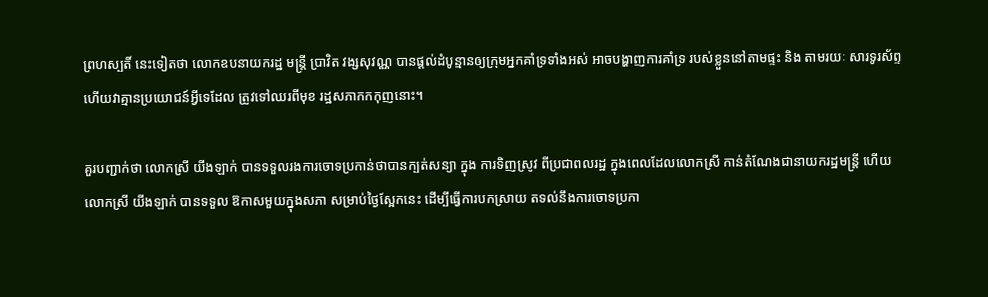ព្រហស្បតិ៍ នេះទៀតថា លោកឧបនាយករដ្ឋ មន្ត្រី ប្រាវិត វង្សសុវណ្ណ បានផ្តល់ដំបូន្មានឲ្យក្រុមអ្នកគាំទ្រទាំងអស់ អាចបង្ហាញការគាំទ្រ របស់ខ្លួននៅតាមផ្ទះ និង តាមរយៈ សារទូរស័ព្ទ ហើយវាគ្មានប្រយោជន៍អ្វីទេដែល ត្រូវទៅឈរពីមុខ រដ្ឋសភាកកកុញនោះ។

គួរបញ្ជាក់ថា លោកស្រី យីងឡាក់ បានទទួលរងការចោទប្រកាន់ថាបានក្បត់សន្យា ក្នុង ការទិញស្រូវ ពីប្រជាពលរដ្ឋ ក្នុងពេលដែលលោកស្រី កាន់តំណែងជានាយករដ្ឋមន្ត្រី ហើយ លោកស្រី យីងឡាក់ បានទទួល ឱកាសមួយក្នុងសភា សម្រាប់ថ្ងៃស្អែកនេះ ដើម្បីធ្វើការបកស្រាយ តទល់នឹងការចោទប្រកា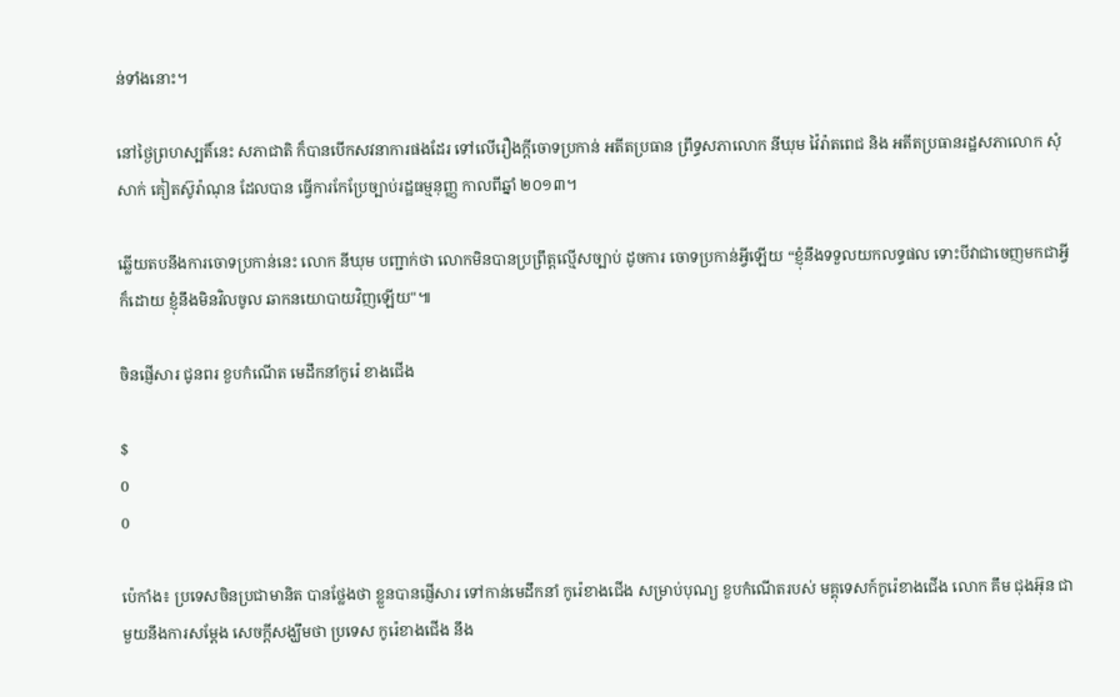ន់ទាំងនោះ។

នៅថ្ងៃព្រហស្បតិ៍នេះ សភាជាតិ ក៏បានបើកសវនាការផងដែរ ទៅលើរឿងក្តីចោទប្រកាន់ អតីតប្រធាន ព្រឹទ្ធសភាលោក នីឃុម វ៉ៃរ៉ាតពេជ និង អតីតប្រធានរដ្ឋសភាលោក សុំសាក់ គៀតស៊ូរ៉ាណុន ដែលបាន ធ្វើការកែប្រែច្បាប់រដ្ឋធម្មនុញ្ញ កាលពីឆ្នាំ ២០១៣។

ឆ្លើយតបនឹងការចោទប្រកាន់នេះ លោក នីឃុម បញ្ជាក់ថា លោកមិនបានប្រព្រឹត្តល្មើសច្បាប់ ដូចការ ចោទប្រកាន់អ្វីឡើយ “ខ្ញុំនឹងទទួលយកលទ្ធផល ទោះបីវាជាចេញមកជាអ្វីក៏ដោយ ខ្ញុំនឹងមិនវិលចូល ឆាកនយោបាយវិញឡើយ"៕

ចិនផ្ញើសារ ជូនពរ ខួបកំណើត មេដឹកនាំកូរ៉េ ខាងជើង

$
0
0

ប៉េកាំង៖ ប្រទេសចិនប្រជាមានិត បានថ្លែងថា ខ្លួនបានផ្ញើសារ ទៅកាន់មេដឹកនាំ កូរ៉េខាងជើង សម្រាប់បុណ្យ ខួបកំណើតរបស់ មគ្គុទេសក៍កូរ៉េខាងជើង លោក គឹម ជុងអ៊ុន ជាមួយនឹងការសម្តែង សេចក្តីសង្ឃឹមថា ប្រទេស កូរ៉េខាងជើង នឹង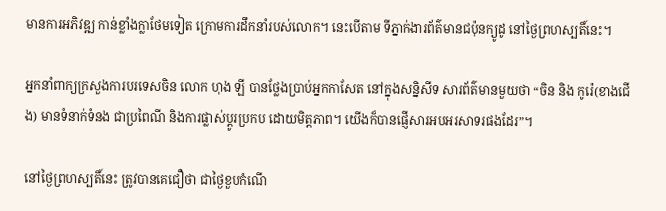មានការអភិវឌ្ឍ កាន់ខ្លាំងក្លាថែមទៀត ក្រោមការដឹកនាំរបស់លោក។ នេះបើតាម ទីភ្នាក់ងារព័ត៌មានជប៉ុនក្យូដូ នៅថ្ងៃព្រហស្បតិ៍នេះ។

អ្នកនាំពាក្យក្រសួងការបរទេសចិន លោក ហុង ឡី បានថ្លែងប្រាប់អ្នកកាសែត នៅក្នុងសន្និសីទ សារព័ត៌មានមួយថា “ចិន និង កូរ៉េ(ខាងជើង) មានទំនាក់ទំនង ជាប្រពៃណី និងការផ្លាស់ប្តូរប្រកប ដោយមិត្តភាព។ យើងក៏បានផ្ញើសារអបអរសាទរផងដែរ”។

នៅថ្ងៃព្រហស្បតិ៍នេះ ត្រូវបានគេជឿថា ជាថ្ងៃខួបកំណើ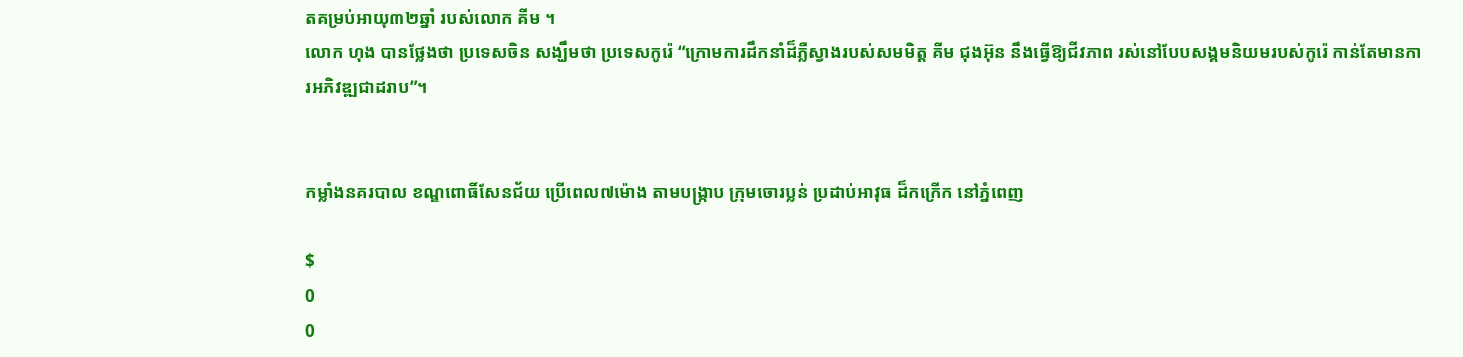តគម្រប់អាយុ៣២ឆ្នាំ របស់លោក គីម ។
លោក ហុង បានថ្លែងថា ប្រទេសចិន សង្ឃឹមថា ប្រទេសកូរ៉េ “ក្រោមការដឹកនាំដ៏ភ្លឺស្វាងរបស់សមមិត្ត គីម ជុងអ៊ុន នឹងធ្វើឱ្យជីវភាព រស់នៅបែបសង្គមនិយមរបស់កូរ៉េ កាន់តែមានការអភិវឌ្ឍជាដរាប”។


កម្លាំងនគរបាល ខណ្ឌពោធិ៍សែនជ័យ ប្រើពេល៧ម៉ោង តាមបង្ក្រាប ក្រុមចោរប្លន់ ប្រដាប់អាវុធ ដ៏កក្រើក នៅភ្នំពេញ

$
0
0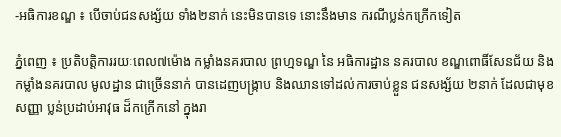-អធិការខណ្ឌ ៖ បើចាប់ជនសង្ស័យ ទាំង២នាក់ នេះមិនបានទេ នោះនឹងមាន ករណីប្លន់កក្រើកទៀត

ភ្នំពេញ ៖ ប្រតិបត្តិការរយៈពេល៧ម៉ោង កម្លាំងនគរបាល ព្រហ្មទណ្ឌ នៃ អធិការដ្ឋាន នគរបាល ខណ្ឌពោធិ៍សែនជ័យ និងកម្លាំងនគរបាល មូលដ្ឋាន ជាច្រើននាក់ បានដេញបង្ក្រាប និងឈានទៅដល់ការចាប់ខ្លួន ជនសង្ស័យ ២នាក់ ដែលជាមុខ សញ្ញា ប្លន់ប្រដាប់អាវុធ ដ៏កក្រើកនៅ ក្នុងរា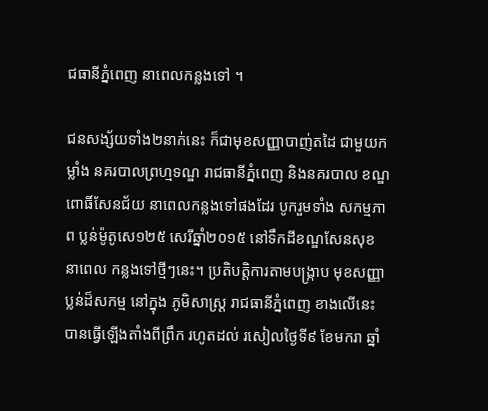ជធានីភ្នំពេញ នាពេលកន្លងទៅ ។

ជនសង្ស័យទាំង២នាក់នេះ ក៏ជាមុខសញ្ញាបាញ់តដៃ ជាមួយកម្លាំង នគរបាលព្រហ្មទណ្ឌ រាជធានីភ្នំពេញ និងនគរបាល ខណ្ឌពោធិ៍សែនជ័យ នាពេលកន្លងទៅផងដែរ បូករួមទាំង សកម្មភាព ប្លន់ម៉ូតូសេ១២៥ សេរីឆ្នាំ២០១៥ នៅទឹកដីខណ្ឌសែនសុខ នាពេល កន្លងទៅថ្មីៗនេះ។ ប្រតិបត្តិការតាមបង្ក្រាប មុខសញ្ញា ប្លន់ដ៏សកម្ម នៅក្នុង ភូមិសាស្រ្ត រាជធានីភ្នំពេញ ខាងលើនេះ បានធ្វើឡើងតាំងពីព្រឹក រហូតដល់ រសៀលថ្ងៃទី៩ ខែមករា ឆ្នាំ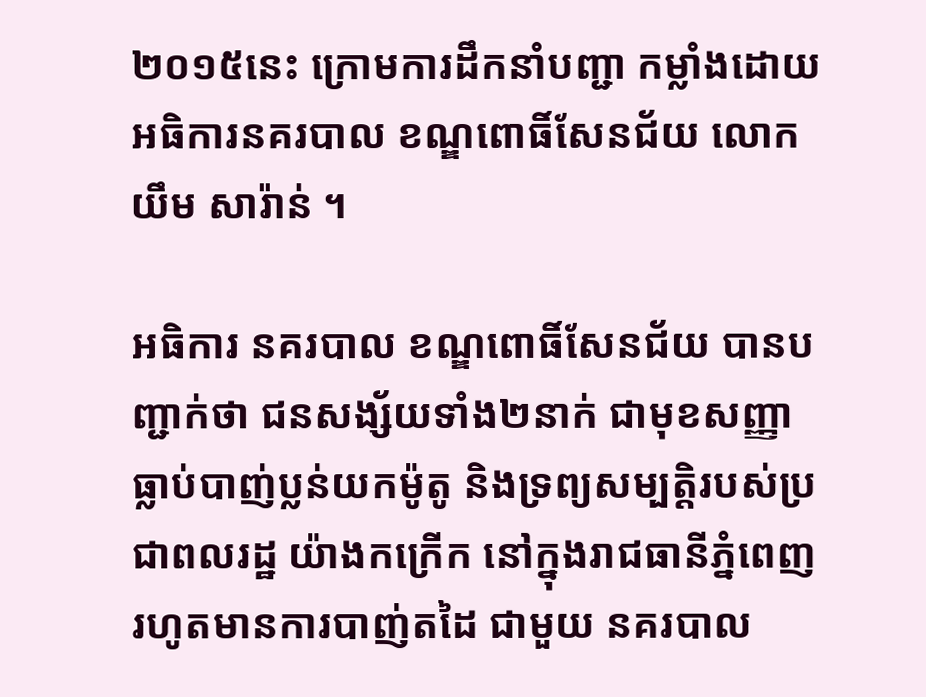២០១៥នេះ ក្រោមការដឹកនាំបញ្ជា កម្លាំងដោយ អធិការនគរបាល ខណ្ឌពោធិ៍សែនជ័យ លោក យឹម សារ៉ាន់ ។

អធិការ នគរបាល ខណ្ឌពោធិ៍សែនជ័យ បានបញ្ជាក់ថា ជនសង្ស័យទាំង២នាក់ ជាមុខសញ្ញា ធ្លាប់បាញ់ប្លន់យកម៉ូតូ និងទ្រព្យសម្បត្តិរបស់ប្រជាពលរដ្ឋ យ៉ាងកក្រើក នៅក្នុងរាជធានីភ្នំពេញ រហូតមានការបាញ់តដៃ ជាមួយ នគរបាល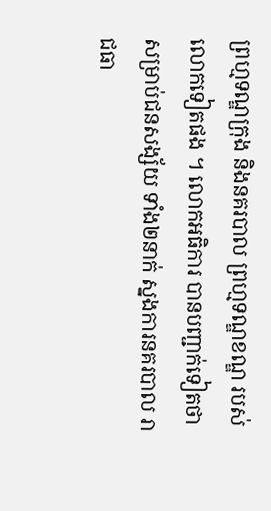ព្រហ្មទណ្ឌក្រុង និងនគរបាល ព្រហ្មទណ្ឌខណ្ឌ របស់ លោកទៀតផង ។ លោកអធិការ បានបញ្ជាក់ទៀតថា សម្រាប់ជនសង្ស័យ ទាំង២នាក់ ស្នងការនគរបាល រាជធា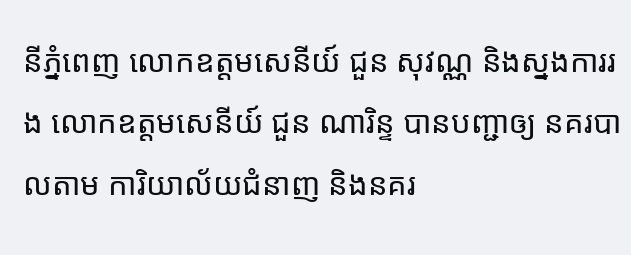នីភ្នំពេញ លោកឧត្តមសេនីយ៍ ជួន សុវណ្ណ និងស្នងការរង លោកឧត្តមសេនីយ៍ ជួន ណារិន្ទ បានបញ្ជាឲ្យ នគរបាលតាម ការិយាល័យជំនាញ និងនគរ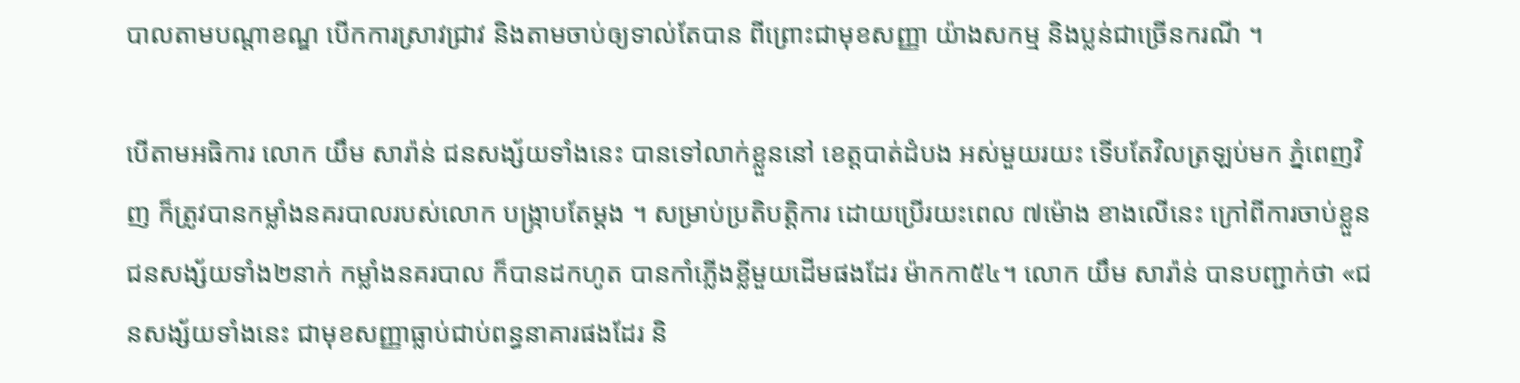បាលតាមបណ្តាខណ្ឌ បើកការស្រាវជ្រាវ និងតាមចាប់ឲ្យទាល់តែបាន ពីព្រោះជាមុខសញ្ញា យ៉ាងសកម្ម និងប្លន់ជាច្រើនករណី ។

បើតាមអធិការ លោក យឹម សារ៉ាន់ ជនសង្ស័យទាំងនេះ បានទៅលាក់ខ្លួននៅ ខេត្តបាត់ដំបង អស់មួយរយះ ទើបតែវិលត្រឡប់មក ភ្នំពេញវិញ ក៏ត្រូវបានកម្លាំងនគរបាលរបស់លោក បង្ក្រាបតែម្តង ។ សម្រាប់ប្រតិបត្តិការ ដោយប្រើរយះពេល ៧ម៉ោង ខាងលើនេះ ក្រៅពីការចាប់ខ្លួន ជនសង្ស័យទាំង២នាក់ កម្លាំងនគរបាល ក៏បានដកហូត បានកាំភ្លើងខ្លីមួយដើមផងដែរ ម៉ាកកា៥៤។ លោក យឹម សារ៉ាន់ បានបញ្ជាក់ថា «ជនសង្ស័យទាំងនេះ ជាមុខសញ្ញាធ្លាប់ជាប់ពន្ធនាគារផងដែរ និ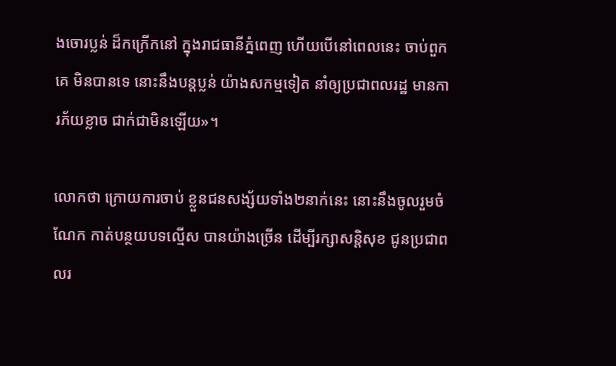ងចោរប្លន់ ដ៏កក្រើកនៅ ក្នុងរាជធានីភ្នំពេញ ហើយបើនៅពេលនេះ ចាប់ពួកគេ មិនបានទេ នោះនឹងបន្តប្លន់ យ៉ាងសកម្មទៀត នាំឲ្យប្រជាពលរដ្ឋ មានការភ័យខ្លាច ជាក់ជាមិនឡើយ»។

លោកថា ក្រោយការចាប់ ខ្លួនជនសង្ស័យទាំង២នាក់នេះ នោះនឹងចូលរួមចំណែក កាត់បន្ថយបទល្មើស បានយ៉ាងច្រើន ដើម្បីរក្សាសន្តិសុខ ជូនប្រជាពលរ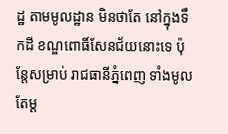ដ្ឋ តាមមូលដ្ឋាន មិនថាតែ នៅក្នុងទឹកដី ខណ្ឌពោធិ៍សែនជ័យនោះទេ ប៉ុន្តែសម្រាប់ រាជធានីភ្នំពេញ ទាំងមូលតែម្ត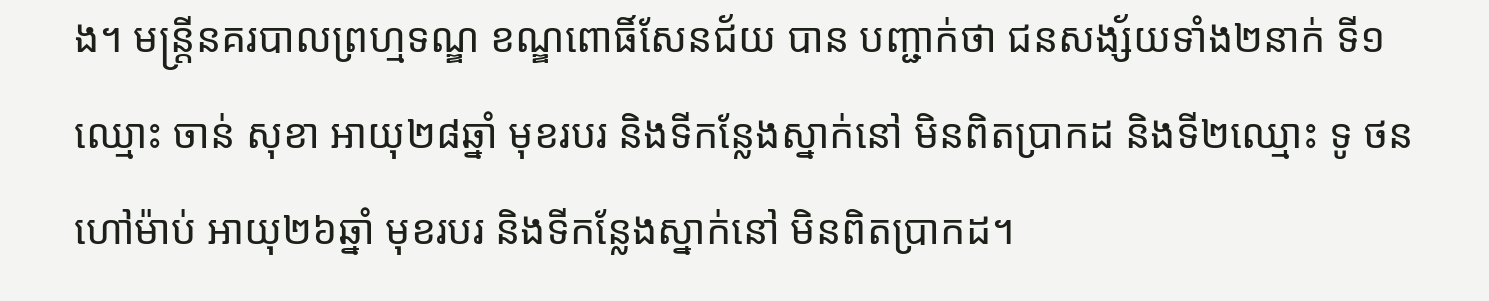ង។ មន្រ្តីនគរបាលព្រហ្មទណ្ឌ ខណ្ឌពោធិ៍សែនជ័យ បាន បញ្ជាក់ថា ជនសង្ស័យទាំង២នាក់ ទី១ឈ្មោះ ចាន់ សុខា អាយុ២៨ឆ្នាំ មុខរបរ និងទីកន្លែងស្នាក់នៅ មិនពិតប្រាកដ និងទី២ឈ្មោះ ទូ ថន ហៅម៉ាប់ អាយុ២៦ឆ្នាំ មុខរបរ និងទីកន្លែងស្នាក់នៅ មិនពិតប្រាកដ។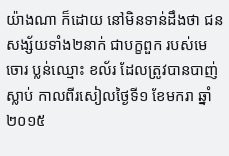យ៉ាងណា ក៏ដោយ នៅមិនទាន់ដឹងថា ជនសង្ស័យទាំង២នាក់ ជាបក្ខពួក របស់មេចោរ ប្លន់ឈ្មោះ ខល័រ ដែលត្រូវបានបាញ់ស្លាប់ កាលពីរសៀលថ្ងៃទី១ ខែមករា ឆ្នាំ២០១៥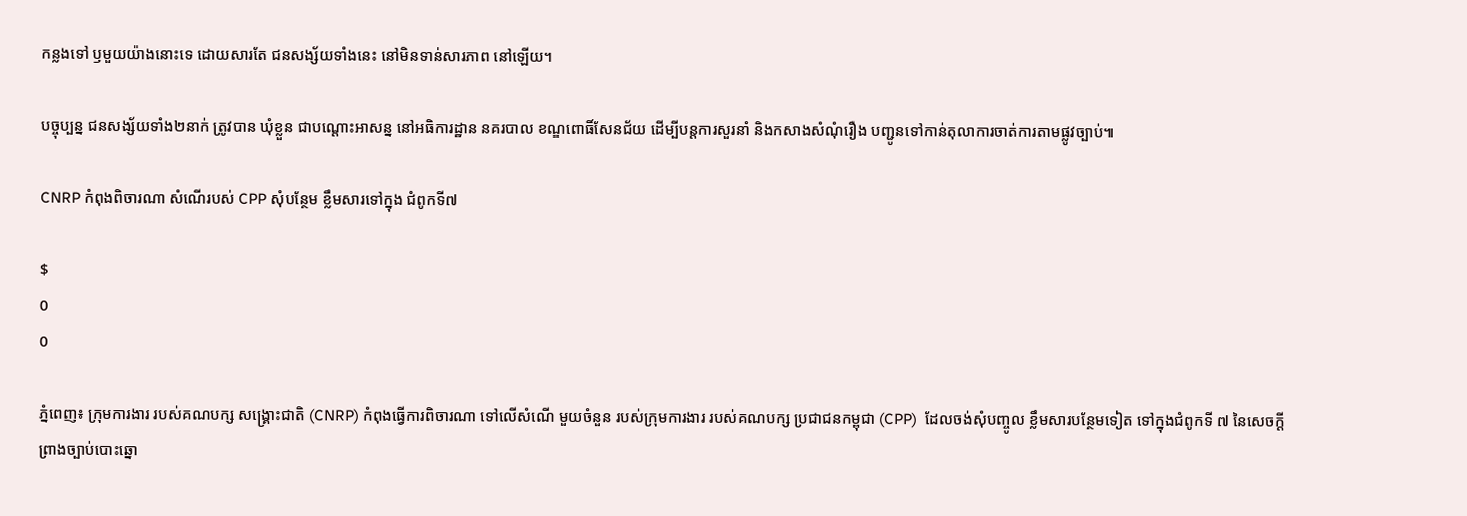កន្លងទៅ ឫមួយយ៉ាងនោះទេ ដោយសារតែ ជនសង្ស័យទាំងនេះ នៅមិនទាន់សារភាព នៅឡើយ។

បច្ចុប្បន្ន ជនសង្ស័យទាំង២នាក់ ត្រូវបាន ឃុំខ្លួន ជាបណ្តោះអាសន្ន នៅអធិការដ្ឋាន នគរបាល ខណ្ឌពោធិ៍សែនជ័យ ដើម្បីបន្តការសួរនាំ និងកសាងសំណុំរឿង បញ្ជូនទៅកាន់តុលាការចាត់ការតាមផ្លូវច្បាប់៕

CNRP កំពុងពិចារណា សំណើរបស់ CPP សុំបន្ថែម ខ្លឹមសារទៅក្នុង ជំពូកទី៧

$
0
0

ភ្នំពេញ៖ ក្រុមការងារ របស់គណបក្ស សង្គ្រោះជាតិ (CNRP) កំពុងធ្វើការពិចារណា ទៅលើសំណើ មួយចំនួន របស់ក្រុមការងារ របស់គណបក្ស ប្រជាជនកម្ពុជា (CPP)  ដែលចង់សុំបញ្ចូល ខ្លឹមសារបន្ថែមទៀត ទៅក្នុងជំពូកទី ៧ នៃសេចក្តី ព្រាងច្បាប់បោះឆ្នោ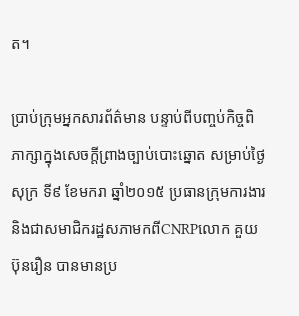ត។

ប្រាប់ក្រុមអ្នកសារព័ត៌មាន បន្ទាប់ពីបញ្ចប់កិច្ចពិភាក្សាក្នុងសេចក្តីព្រាងច្បាប់បោះឆ្នោត សម្រាប់ថ្ងៃសុក្រ ទី៩ ខែមករា ឆ្នាំ២០១៥ ប្រធានក្រុមការងារ និងជាសមាជិករដ្ឋសភាមកពីCNRPលោក គួយ ប៊ុនរឿន បានមានប្រ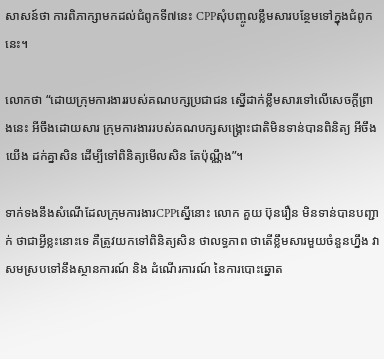សាសន៍ថា ការពិភាក្សាមកដល់ជំពូកទី៧នេះ CPPសុំបញ្ចូលខ្លឹមសារបន្ថែមទៅក្នុងជំពូកនេះ។

លោកថា “ដោយក្រុមការងាររបស់គណបក្សប្រជាជន ស្នើដាក់ខ្លឹមសារទៅលើសេចក្តីព្រាងនេះ អីចឹងដោយសារ ក្រុមការងាររបស់គណបក្សសង្គ្រោះជាតិមិនទាន់បានពិនិត្យ អីចឹងយើង ដក់គ្នាសិន ដើម្បីទៅពិនិត្យមើលសិន តែប៉ុណ្ណឹង”។

ទាក់ទងនឹងសំណើដែលក្រុមការងារCPPស្នើនោះ លោក គួយ ប៊ុនរឿន មិនទាន់បានបញ្ជាក់ ថាជាអ្វីខ្លះនោះទេ គឺត្រូវយកទៅពិនិត្យសិន ថាលទ្ធភាព ថាតើខ្លឹមសារមួយចំនួនហ្នឹង វាសមស្របទៅនឹងស្ថានការណ៍ និង ដំណើរការណ៍ នៃការបោះឆ្នោត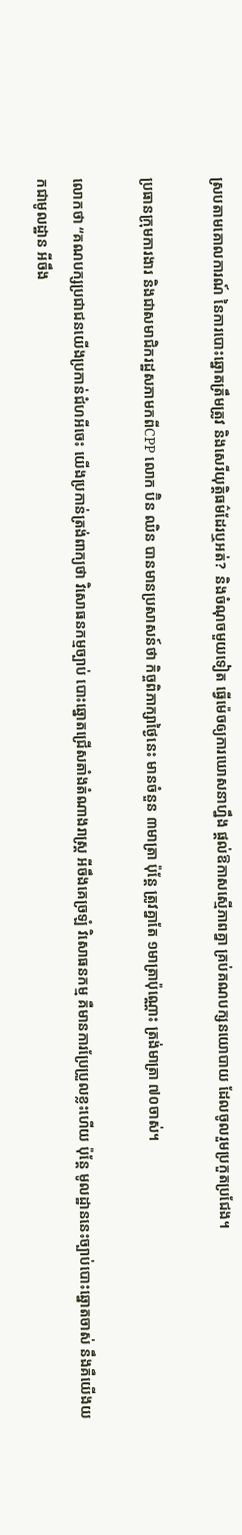ស្របតាមគោលការណ៍ នៃការបោះឆ្នោតត្រឹមត្រូវ និងសេរីយុត្តិធម៌ដែរឬអត់?  និងចំណុចមួយទៀត ធ្វើម៉េចឲ្យការឃោសនាហ្នឹង ផ្តល់ឱកាសស្មើភាពគ្នា គ្រប់គណបក្សនយោបាយ ដែលចូលរួមប្រកួតប្រជែង។

ប្រធានក្រុមការងារ និងជាសមាជិករដ្ឋសភាមកពីCPP លោក ប៊ិន ឈិន បានមានប្រសាសន៍ថា កិច្ចពិភាក្សាថ្ងៃនេះ មានចំនួន ៣មាត្រា ប៉ុន្តែ ត្រូវគ្នាតែ ១មាត្រាប៉ុណ្ណោះ ត្រង់មាត្រា ៧០ចាស់។

លោកថា “គណបក្សប្រជាជនយើងប្រកាន់ជំហអីចេះ យើងប្រកាន់ត្រង់ពាក្យថា វិសោធនកម្មច្បាប់ បោះឆ្នោតជ្រើសតាំងតំណាងរាស្ត្រ អីចឹងគេច្រឡំ វិសោធនកម្ម គឺមានការប្រែប្រួលខ្លះហើយ ប៉ុន្តែ មូលដ្ឋាននេះច្បាប់បោះឆ្នោតចាស់ នឹងគឺយើងយកជាមូលដ្ឋាន អីចឹង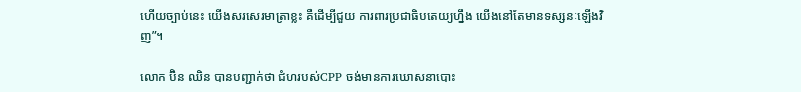ហើយច្បាប់នេះ យើងសរសេរមាត្រាខ្លះ គឺដើម្បីជួយ ការពារប្រជាធិបតេយ្យហ្នឹង យើងនៅតែមានទស្សនៈឡើងវិញ”។

លោក ប៊ិន ឈិន បានបញ្ជាក់ថា ជំហរបស់CPP ចង់មានការឃោសនាបោះ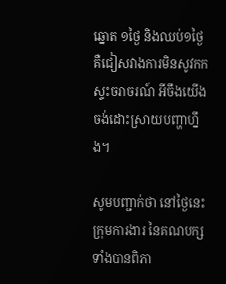ឆ្នោត ១ថ្ងៃ និងឈប់១ថ្ងៃ គឺជៀសវាងការមិនសូវកកស្ទះចរាចរណ៍ អីចឹងយើងចង់ដោះស្រាយបញ្ហាហ្នឹង។

សូមបញ្ជាក់ថា នៅថ្ងៃនេះ ក្រុមការងារ នៃគណបក្សទាំងបានពិភា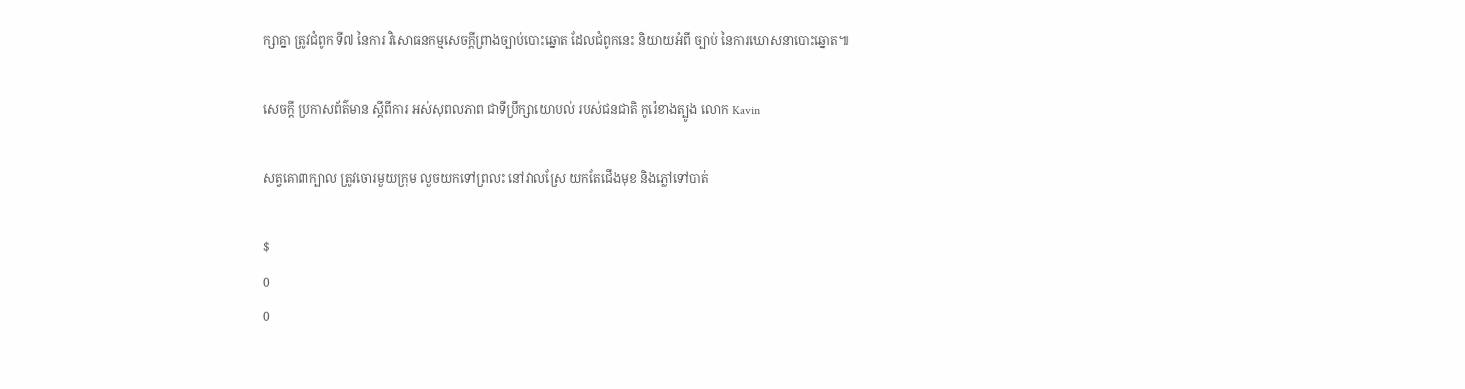ក្សាគ្នា ត្រូវជំពូក ទី៧ នៃការ វិសោធនកម្មសេចក្តីព្រាងច្បាប់បោះឆ្នោត ដែលជំពូកនេះ និយាយអំពី ច្បាប់ នៃការឃោសនាបោះឆ្នោត៕

សេចក្តី ប្រកាសព័ត៌មាន ស្តីពីការ អស់សុពលភាព ជាទីប្រឹក្សាយោបល់ របស់ជនជាតិ កូរ៉េខាងត្បូង លោក Kavin

សត្វគោ៣ក្បាល ត្រូវចោរមួយក្រុម លួចយកទៅព្រលះ នៅវាលស្រែ យកតែជើងមុខ និងភ្លៅទៅបាត់

$
0
0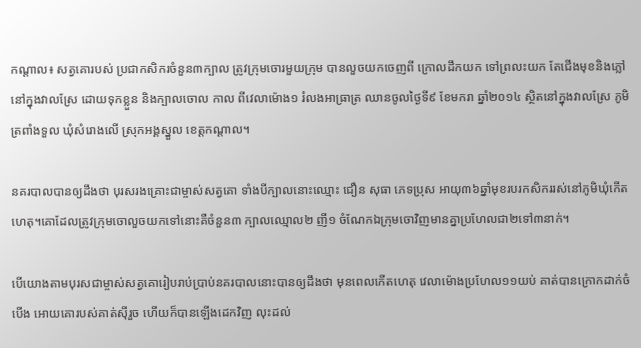កណ្តាល៖ សត្វគោរបស់ ប្រជាកសិករចំនួន៣ក្បាល ត្រូវក្រុមចោរមួយក្រុម បានលួចយកចេញពី ក្រោលដឹកយក ទៅព្រលះយក តែជើងមុខនិងភ្លៅនៅក្នុងវាលស្រែ ដោយទុកខ្លួន និងក្បាលចោល កាល ពីវេលាម៉ោង១ រំលងអាធ្រាត្រ ឈានចូលថ្ងៃទី៩ ខែមករា ឆ្នាំ២០១៤ ស្ថិតនៅក្នុងវាលស្រែ ភូមិត្រពាំងទួល ឃុំសំរោងលើ ស្រុកអង្គស្នួល ខេត្តកណ្តាល។

នគរបាលបានឲ្យដឹងថា បុរសរងគ្រោះជាម្ចាស់សត្វគោ ទាំងបីក្បាលនោះឈ្មោះ ជឿន សុធា ភេទប្រុស អាយុ៣៦ឆ្នាំមុខរបរកសិកររស់នៅភូមិឃុំកើតហេតុ។គោដែលត្រូវក្រុមចោលួចយកទៅនោះគឺចំនួន៣ ក្បាលឈ្មោល២ ញី១ ចំណែកឯក្រុមចោវិញមានគ្នាប្រហែលជា២ទៅ៣នាក់។

បើយោងតាមបុរសជាម្ចាស់សត្វគោរៀបរាប់ប្រាប់នគរបាលនោះបានឲ្យដឹងថា មុនពេលកើតហេតុ វេលាម៉ោងប្រហែល១១យប់ គាត់បានក្រោកដាក់ចំបើង អោយគោរបស់គាត់ស៊ីរួច ហើយក៏បានឡើងដេកវិញ លុះដល់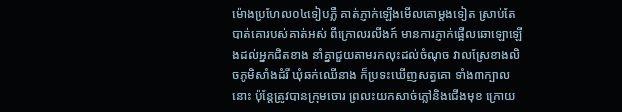ម៉ោងប្រហែល០៤ទៀបភ្លឺ គាត់ភ្ញាក់ឡើងមើលគោម្តងទៀត ស្រាប់តែបាត់គោរបស់គាត់អស់ ពីក្រោលរលីងក៍ មានការភ្ញាក់ផ្អើលឆោឡោឡើងដល់អ្នកជិតខាង នាំគ្នាជួយតាមរកលុះដល់ចំណុច វាលស្រែខាងលិចភូមិសាំងដំរី ឃុំឆក់ឈើនាង ក៏ប្រទះឃើញសត្វគោ ទាំង៣ក្បាលនោះ ប៉ុន្តែត្រូវបានក្រុមចោរ ព្រលះយកសាច់ភ្លៅនិងជើងមុខ ក្រោយ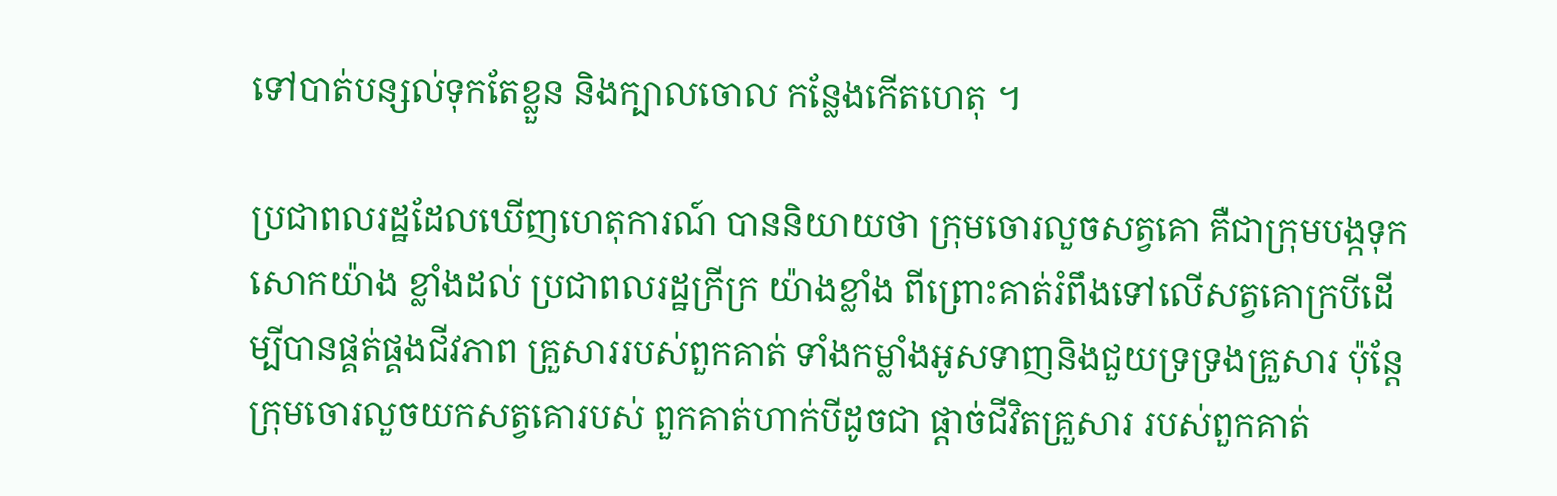ទៅបាត់បន្សល់ទុកតែខ្លួន និងក្បាលចោល កន្លែងកើតហេតុ ។

ប្រជាពលរដ្ឋដែលឃើញហេតុការណ៍ បាននិយាយថា ក្រុមចោរលួចសត្វគោ គឺជាក្រុមបង្កទុកសោកយ៉ាង ខ្លាំងដល់ ប្រជាពលរដ្ឋក្រីក្រ យ៉ាងខ្លាំង ពីព្រោះគាត់រំពឹងទៅលើសត្វគោក្របីដើម្បីបានផ្គត់ផ្គងជីវភាព គ្រួសាររបស់ពួកគាត់ ទាំងកម្លាំងអូសទាញនិងជួយទ្រទ្រងគ្រួសារ ប៉ុន្តែក្រុមចោរលួចយកសត្វគោរបស់ ពួកគាត់ហាក់បីដូចជា ផ្តាច់ជីវិតគ្រួសារ របស់ពួកគាត់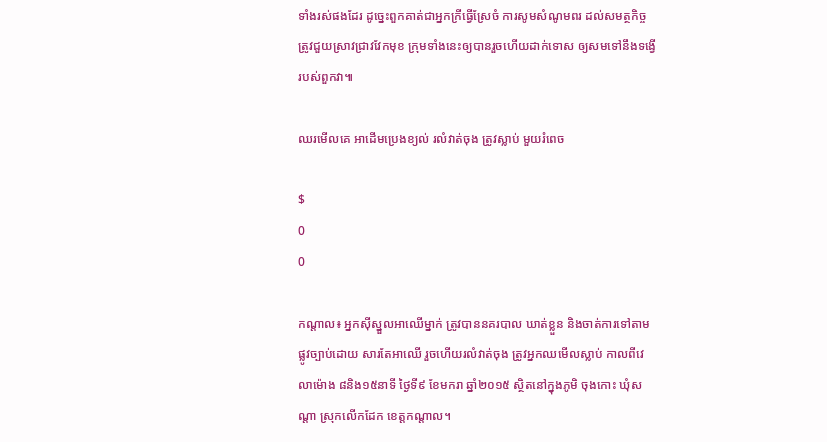ទាំងរស់ផងដែរ ដូច្នេះពួកគាត់ជាអ្នកក្រីធ្វើស្រែចំ ការសូមសំណូមពរ ដល់សមត្ថកិច្ច ត្រូវជួយស្រាវជ្រាវវែកមុខ ក្រុមទាំងនេះឲ្យបានរួចហើយដាក់ទោស ឲ្យសមទៅនឹងទង្វើរបស់ពួកវា៕

ឈរមើលគេ អាដើមប្រេងខ្យល់ រលំវាត់ចុង ត្រូវស្លាប់ មួយរំពេច

$
0
0

កណ្តាល៖ អ្នកស៊ីស្នួលអាឈើម្នាក់ ត្រូវបាននគរបាល ឃាត់ខ្លួន និងចាត់ការទៅតាម ផ្លូវច្បាប់ដោយ សារតែអាឈើ រួចហើយរលំវាត់ចុង ត្រូវអ្នកឈមើលស្លាប់ កាលពីវេលាម៉ោង ៨និង១៥នាទី ថ្ងៃទី៩ ខែមករា ឆ្នាំ២០១៥ ស្ថិតនៅក្នុងភូមិ ចុងកោះ ឃុំសណ្តា ស្រុកលើកដែក ខេត្តកណ្តាល។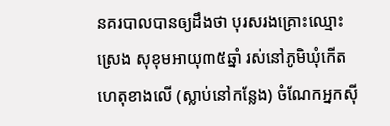នគរបាលបានឲ្យដឹងថា បុរសរងគ្រោះឈ្មោះ ស្រេង សុខុមអាយុ៣៥ឆ្នាំ រស់នៅភូមិឃុំកើតហេតុខាងលើ (ស្លាប់នៅកន្លែង) ចំណែកអ្នកស៊ី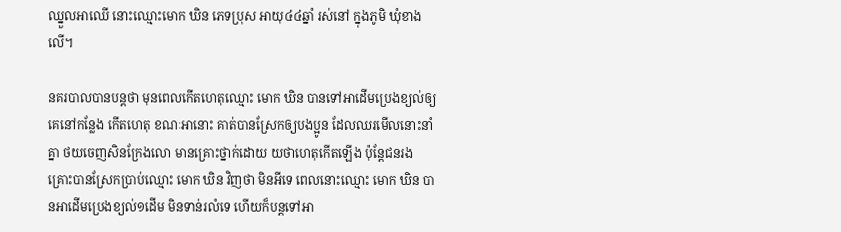ឈ្នួលអាឈើ នោះឈ្មោះមោក ឃិន ភេទប្រុស អាយុ៤៤ឆ្នាំ រស់នៅ ក្នុងភូមិ ឃុំខាងលើ។

នគរបាលបានបន្តថា មុនពេលកើតហេតុឈ្មោះ មោក ឃិន បានទៅអាដើមប្រេងខ្យល់ឲ្យ គេនៅកន្លែង កើតហេតុ ខណៈអានោះ គាត់បានស្រែកឲ្យបងប្អូន ដែលឈរមើលនោះនាំគ្នា ថយចេញសិនក្រែងលោ មានគ្រោះថ្នាក់ដោយ យថាហេតុកើតឡើង ប៉ុន្តែជនរងគ្រោះបានស្រែកប្រាប់ឈ្មោះ មោក ឃិន វិញថា មិនអីទេ ពេលនោះឈ្មោះ មោក ឃិន បានអាដើមប្រេងខ្យល់១ដើម មិនទាន់រលំទេ ហើយក៏បន្តទៅអា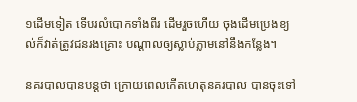១ដើមទៀត ទើបរលំបោកទាំងពីរ ដើមរួចហើយ ចុងដើមប្រេងខ្យល់ក៏វាត់ត្រូវជនរងគ្រោះ បណ្តាលឲ្យស្លាប់ភ្លាមនៅនឹងកន្លែង។

នគរបាលបានបន្តថា ក្រោយពេលកើតហេតុនគរបាល បានចុះទៅ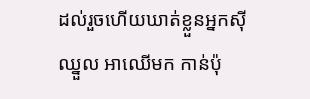ដល់រួចហើយឃាត់ខ្លួនអ្នកស៊ីឈ្នួល អាឈើមក កាន់ប៉ុ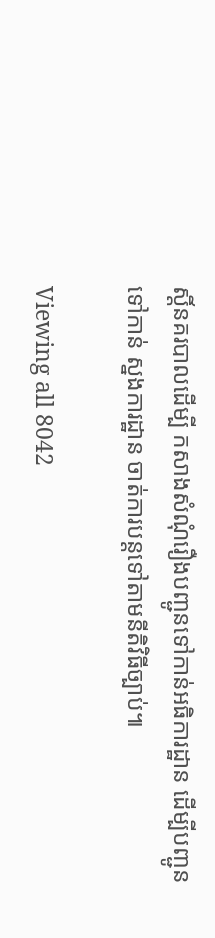ស្តិ៍នគរបាលដើម្បី កសាងសំណុំរឿងបញ្ជូនទៅកាន់អធិការដ្ឋាន ដើម្បីបញ្ជូនទៅកាន់ ស្នងការដ្ឋាន ចាត់ការបន្តទៅតាមនីតិវិធីច្បាប់៕

Viewing all 8042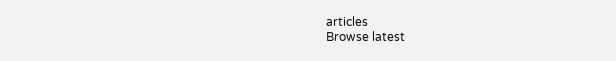articles
Browse latest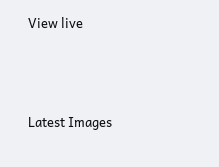View live




Latest Images